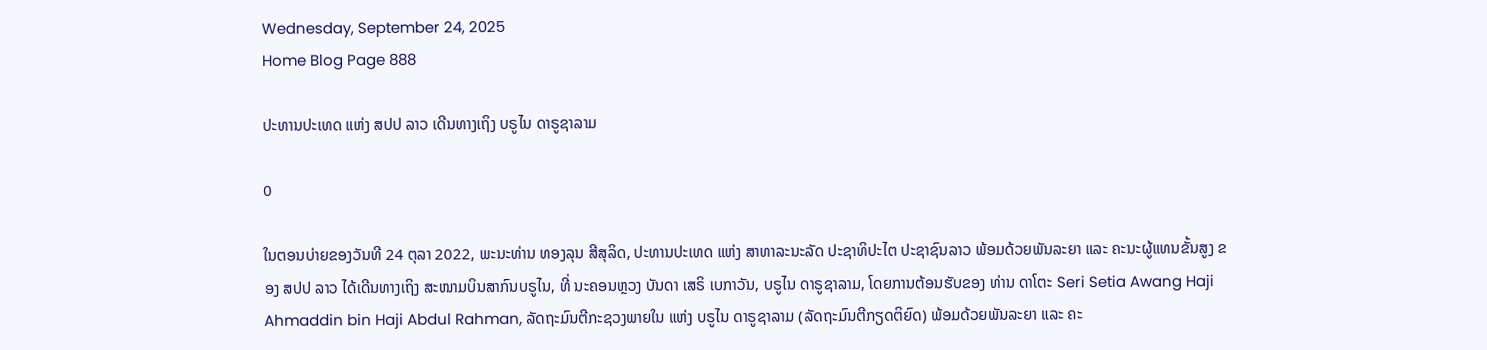Wednesday, September 24, 2025
Home Blog Page 888

ປະທານປະເທດ ແຫ່ງ ສປປ ລາວ ເດີນທາງເຖິງ ບຣູໄນ ດາຣູຊາລາມ

0

ໃນຕອນບ່າຍຂອງວັນທີ 24 ຕຸລາ 2022, ພະນະທ່ານ ທອງລຸນ ສີສຸລິດ, ປະທານປະເທດ ແຫ່ງ ສາທາລະນະລັດ ປະຊາທິປະໄຕ ປະຊາຊົນລາວ ພ້ອມດ້ວຍພັນລະຍາ ແລະ ຄະນະຜູ້ແທນຂັ້ນສູງ ຂອງ ສປປ ລາວ ໄດ້ເດີນທາງເຖິງ ສະໜາມບິນສາກົນບຣູໄນ, ທີ່ ນະຄອນຫຼວງ ບັນດາ ເສຣິ ເບກາວັນ, ບຣູໄນ ດາຣູຊາລາມ, ໂດຍການຕ້ອນຮັບຂອງ ທ່ານ ດາໂຕະ Seri Setia Awang Haji Ahmaddin bin Haji Abdul Rahman, ລັດຖະມົນຕີກະຊວງພາຍໃນ ແຫ່ງ ບຣູໄນ ດາຣູຊາລາມ (ລັດຖະມົນຕີກຽດຕິຍົດ) ພ້ອມດ້ວຍພັນລະຍາ ແລະ ຄະ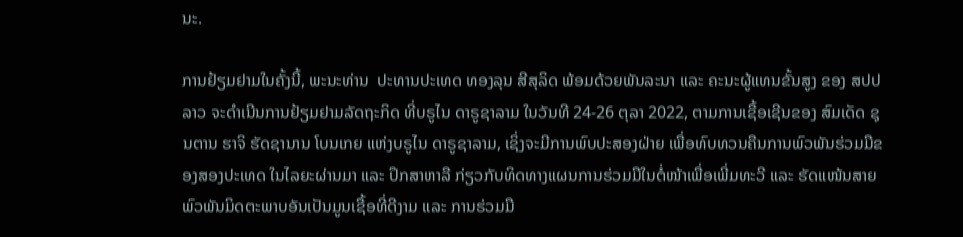ນະ.

ການຢ້ຽມຢາມໃນຄັ້ງນີ້, ພະນະທ່ານ  ປະທານປະເທດ ທອງລຸນ ສີສຸລິດ ພ້ອມດ້ວຍພັນລະນາ ແລະ ຄະນະຜູ້ແທນຂັ້ນສູງ ຂອງ ສປປ ລາວ ຈະດໍາເນີນການຢ້ຽມຢາມລັດຖະກິດ ທີ່ບຣູໄນ ດາຣູຊາລາມ ໃນວັນທີ 24-26 ຕຸລາ 2022, ຕາມການເຊື້ອເຊີນຂອງ ສົມເດັດ ຊຸນຕານ ຮາຈິ ຮັດຊານານ ໂບນເກຍ ແຫ່ງບຣູໄນ ດາຣູຊາລາມ, ເຊິ່ງຈະມີການພົບປະສອງຝ່າຍ ເພື່ອທົບທວນຄືນການພົວພັນຮ່ວມມືຂອງສອງປະເທດ ໃນໄລຍະຜ່ານມາ ແລະ ປຶກສາຫາລື ກ່ຽວກັບທິດທາງແຜນການຮ່ວມມືໃນຕໍ່ໜ້າເພື່ອເພີ່ມທະວີ ແລະ ຮັດແໜ້ນສາຍພົວພັນມິດຕະພາບອັນເປັນມູນເຊື້ອທີ່ດີງາມ ແລະ ການຮ່ວມມື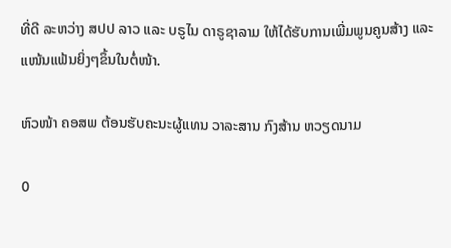ທີ່ດີ ລະຫວ່າງ ສປປ ລາວ ແລະ ບຣູໄນ ດາຣູຊາລາມ ໃຫ້ໄດ້ຮັບການເພີ່ມພູນຄູນສ້າງ ແລະ ແໜ້ນແຟ້ນຍິ່ງໆຂຶ້ນໃນຕໍ່ໜ້າ.

ຫົວໜ້າ ຄອສພ ຕ້ອນຮັບຄະນະຜູ້ແທນ ວາລະສານ ກົງສ້ານ ຫວຽດນາມ

0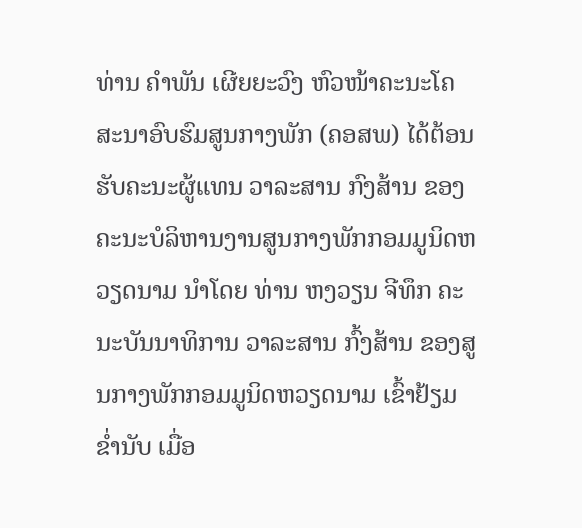ທ່ານ ຄຳພັນ ເຜີຍຍະວົງ ຫົວໜ້າຄະນະໂຄສະນາອົບຮົມສູນກາງພັກ (ຄອສພ) ໄດ້ຕ້ອນຮັບຄະນະຜູ້ແທນ ວາລະສານ ກົງສ້ານ ຂອງຄະນະບໍລິຫານງານສູນກາງພັກກອມມູນິດຫວຽດນາມ ນຳໂດຍ ທ່ານ ຫງວຽນ ຈີທຶກ ຄະນະບັນນາທິການ ວາລະສານ ກົ້ງສ້ານ ຂອງສູນກາງພັກກອມມູນິດຫວຽດນາມ ເຂົ້າຢ້ຽມຂ່ຳນັບ ເມື່ອ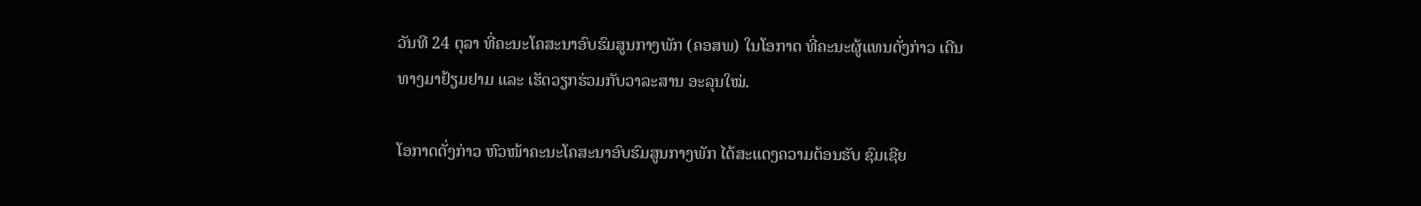ວັນທີ 24 ຕຸລາ ທີ່ຄະນະໂຄສະນາອົບຮົມສູນກາງພັກ (ຄອສພ) ໃນໂອກາດ ທີ່ຄະນະຜູ້ແທນດັ່ງກ່າວ ເດີນທາງມາຢ້ຽມຢາມ ແລະ ເຮັດວຽກຮ່ວມກັບວາລະສານ ອະລຸນໃໝ່.

ໂອກາດດັ່ງກ່າວ ຫົວໜ້າຄະນະໂຄສະນາອົບຮົມສູນກາງພັກ ໄດ້ສະແດງຄວາມຕ້ອນຮັບ ຊົມເຊີຍ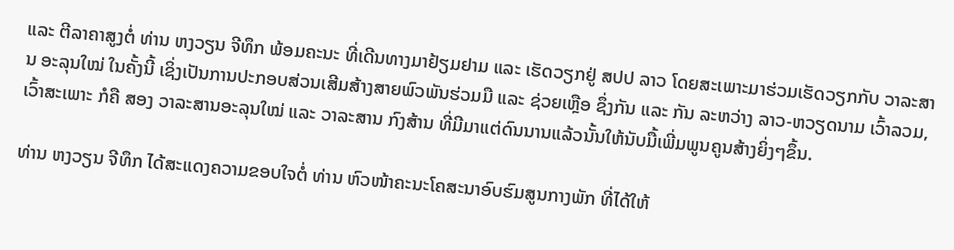ແລະ ຕີລາຄາສູງຕໍ່ ທ່ານ ຫງວຽນ ຈີທຶກ ພ້ອມຄະນະ ທີ່ເດີນທາງມາຢ້ຽມຢາມ ແລະ ເຮັດວຽກຢູ່ ສປປ ລາວ ໂດຍສະເພາະມາຮ່ວມເຮັດວຽກກັບ ວາລະສານ ອະລຸນໃໝ່ ໃນຄັ້ງນີ້ ເຊິ່ງເປັນການປະກອບສ່ວນເສີມສ້າງສາຍພົວພັນຮ່ວມມື ແລະ ຊ່ວຍເຫຼືອ ຊຶ່ງກັນ ແລະ ກັນ ລະຫວ່າງ ລາວ-ຫວຽດນາມ ເວົ້າລວມ, ເວົ້າສະເພາະ ກໍຄື ສອງ ວາລະສານອະລຸນໃໝ່ ແລະ ວາລະສານ ກົງສ້ານ ທີ່ມີມາແຕ່ດົນນານແລ້ວນັ້ນໃຫ້ນັບມື້ເພີ່ມພູນຄູນສ້າງຍິ່ງໆຂຶ້ນ.

ທ່ານ ຫງວຽນ ຈີທຶກ ໄດ້ສະແດງຄວາມຂອບໃຈຕໍ່ ທ່ານ ຫົວໜ້າຄະນະໂຄສະນາອົບຮົມສູນກາງພັກ ທີ່ໄດ້ໃຫ້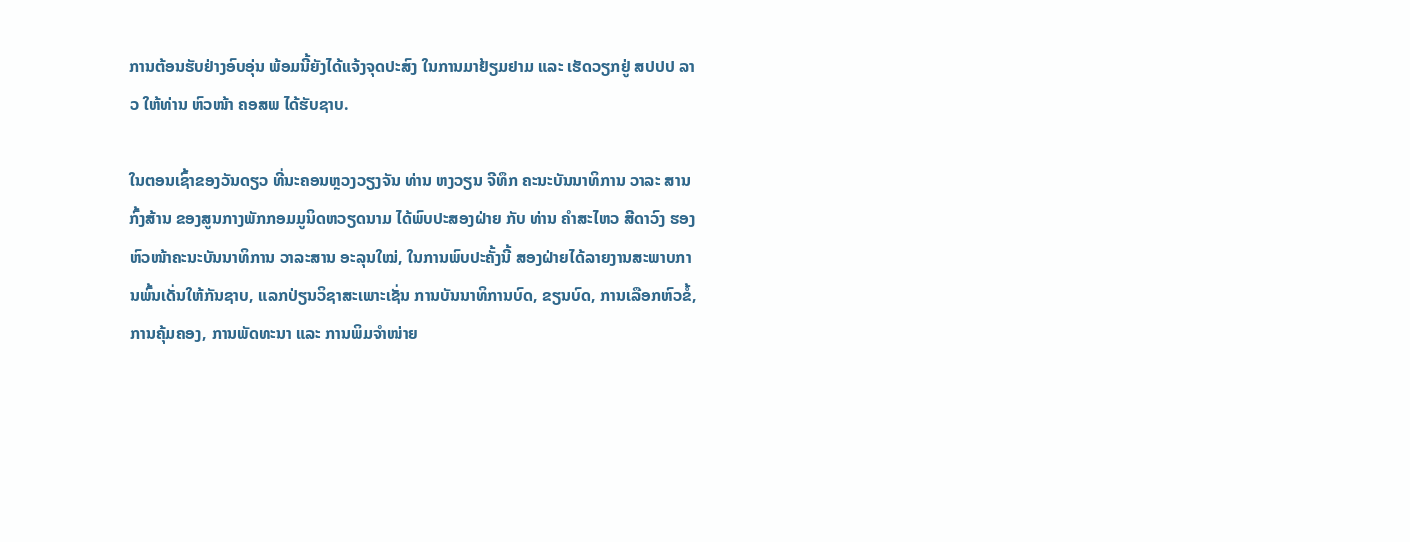ການຕ້ອນຮັບຢ່າງອົບອຸ່ນ ພ້ອມນີ້ຍັງໄດ້ແຈ້ງຈຸດປະສົງ ໃນການມາຢ້ຽມຢາມ ແລະ ເຮັດວຽກຢູ່ ສປປປ ລາວ ໃຫ້ທ່ານ ຫົວໜ້າ ຄອສພ ໄດ້ຮັບຊາບ.

ໃນຕອນເຊົ້າຂອງວັນດຽວ ທີ່ນະຄອນຫຼວງວຽງຈັນ ທ່ານ ຫງວຽນ ຈີທຶກ ຄະນະບັນນາທິການ ວາລະ ສານ ກົ້ງສ້ານ ຂອງສູນກາງພັກກອມມູນິດຫວຽດນາມ ໄດ້ພົບປະສອງຝ່າຍ ກັບ ທ່ານ ຄໍາສະໄຫວ ສີດາວົງ ຮອງຫົວໜ້າຄະນະບັນນາທິການ ວາລະສານ ອະລຸນໃໝ່, ໃນການພົບປະຄັ້ງນີ້ ສອງຝ່າຍໄດ້ລາຍງານສະພາບການພົ້ນເດັ່ນໃຫ້ກັນຊາບ, ແລກປ່ຽນວິຊາສະເພາະເຊັ່ນ ການບັນນາທິການບົດ, ຂຽນບົດ, ການເລືອກຫົວຂໍ້, ການຄຸ້ມຄອງ, ການພັດທະນາ ແລະ ການພິມຈໍາໜ່າຍ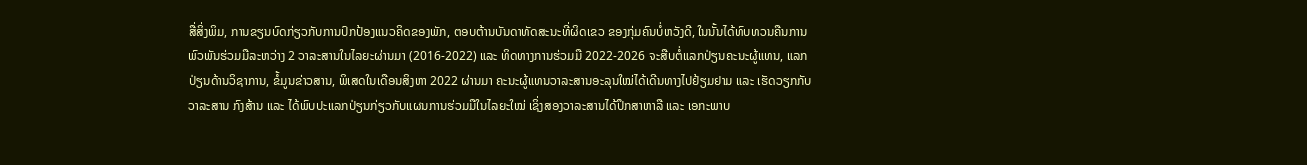ສື່ສິ່ງພິມ, ການຂຽນບົດກ່ຽວກັບການປົກປ້ອງແນວຄິດຂອງພັກ, ຕອບຕ້ານບັນດາທັດສະນະທີ່ຜິດເຂວ ຂອງກຸ່ມຄົນບໍ່ຫວັງດີ, ໃນນັ້ນໄດ້ທົບທວນຄືນການພົວພັນຮ່ວມມືລະຫວ່າງ 2 ວາລະສານໃນໄລຍະຜ່ານມາ (2016-2022) ແລະ ທິດທາງການຮ່ວມມື 2022-2026 ຈະສືບຕໍ່ແລກປ່ຽນຄະນະຜູ້ແທນ, ແລກປ່ຽນດ້ານວິຊາການ, ຂໍ້ມູນຂ່າວສານ, ພິເສດໃນເດືອນສິງຫາ 2022 ຜ່ານມາ ຄະນະຜູ້ແທນວາລະສານອະລຸນໃໝ່ໄດ້ເດີນທາງໄປຢ້ຽມຢາມ ແລະ ເຮັດວຽກກັບ ວາລະສານ ກົງສ້ານ ແລະ ໄດ້ພົບປະແລກປ່ຽນກ່ຽວກັບແຜນການຮ່ວມມືໃນໄລຍະໃໝ່ ເຊິ່ງສອງວາລະສານໄດ້ປຶກສາຫາລື ແລະ ເອກະພາບ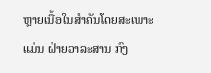ຫຼາຍເນື້ອໃນສໍາຄັນໂດຍສະເພາະແມ່ນ ຝ່າຍວາລະສານ ກົງ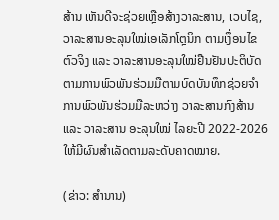ສ້ານ ເຫັນດີຈະຊ່ວຍເຫຼືອສ້າງວາລະສານ, ເວບໄຊ, ວາລະສານອະລຸນໃໝ່ເອເລັກໂຕຼນິກ ຕາມເງຶ່ອນໄຂຕົວຈິງ ແລະ ວາລະສານອະລຸນໃໝ່ຢືນຢັນປະຕິບັດຕາມການພົວພັນຮ່ວມມືຕາມບົດບັນທຶກຊ່ວຍຈໍາ ການພົວພັນຮ່ວມມືລະຫວ່າງ ວາລະສານກົງສ້ານ ແລະ ວາລະສານ ອະລຸນໃໝ່ ໄລຍະປີ 2022-2026 ໃຫ້ມີຜົນສໍາເລັດຕາມລະດັບຄາດໝາຍ.

(ຂ່າວ: ສຳນານ)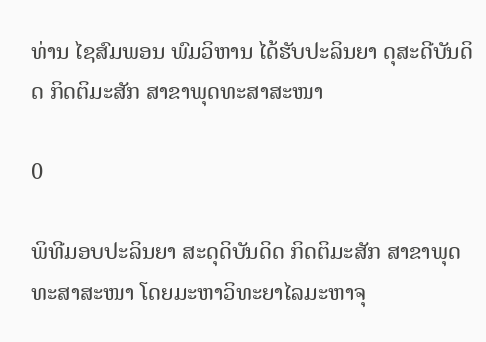ທ່ານ ໄຊສົມພອນ ພົມວິຫານ ໄດ້ຮັບປະລິນຍາ ດຸສະດີບັນດິດ ກິດຕິມະສັກ ສາຂາພຸດທະສາສະໜາ

0

ພິທີມອບປະລິນຍາ ສະດຸດິບັນດິດ ກິດຕິມະສັກ ສາຂາພຸດທະສາສະໜາ ໂດຍມະຫາວິທະຍາໄລມະຫາຈຸ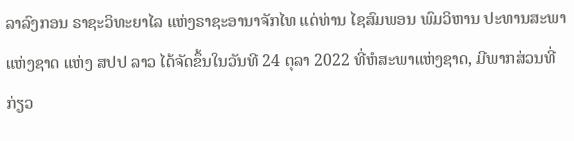ລາລົງກອນ ຣາຊະວິທະຍາໄລ ແຫ່ງຣາຊະອານາຈັກໄທ ແດ່ທ່ານ ໄຊສົມພອນ ພົມວິຫານ ປະທານສະພາແຫ່ງຊາດ ແຫ່ງ ສປປ ລາວ ໄດ້ຈັດຂຶ້ນໃນວັນທີ 24 ຕຸລາ 2022 ທີ່ຫໍສະພາແຫ່ງຊາດ, ມີພາກສ່ວນທີ່ກ່ຽວ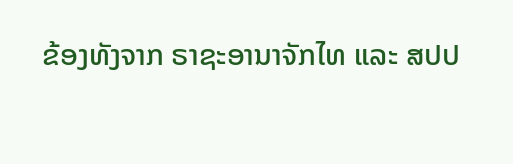ຂ້ອງທັງຈາກ ຣາຊະອານາຈັກໄທ ແລະ ສປປ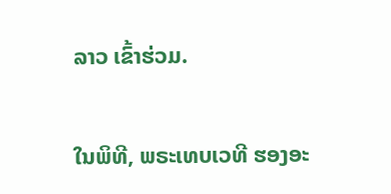ລາວ ເຂົ້າຮ່ວມ.

ໃນພິທີ, ພຣະເທບເວທີ ຮອງອະ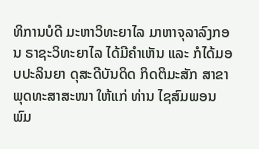ທິການບໍດີ ມະຫາວິທະຍາໄລ ມາຫາຈຸລາລົງກອນ ຣາຊະວິທະຍາໄລ ໄດ້ມີຄຳເຫັນ ແລະ ກໍໄດ້ມອບປະລິນຍາ ດຸສະດີບັນດິດ ກິດຕິມະສັກ ສາຂາພຸດທະສາສະໜາ ໃຫ້ແກ່ ທ່ານ ໄຊສົມພອນ ພົມ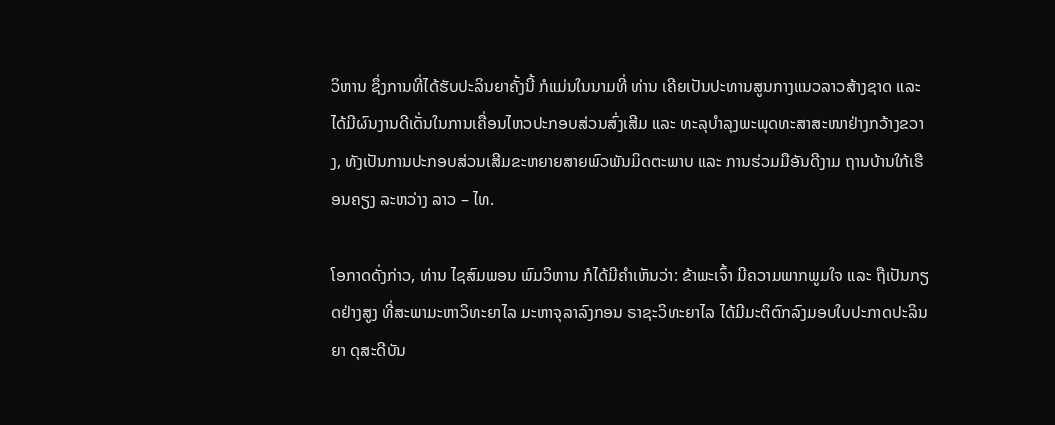ວິຫານ ຊຶ່ງການທີ່ໄດ້ຮັບປະລິນຍາຄັ້ງນີ້ ກໍແມ່ນໃນນາມທີ່ ທ່ານ ເຄີຍເປັນປະທານສູນກາງແນວລາວສ້າງຊາດ ແລະ ໄດ້ມີຜົນງານດີເດັ່ນໃນການເຄື່ອນໄຫວປະກອບສ່ວນສົ່ງເສີມ ແລະ ທະລຸບໍາລຸງພະພຸດທະສາສະໜາຢ່າງກວ້າງຂວາງ, ທັງເປັນການປະກອບສ່ວນເສີມຂະຫຍາຍສາຍພົວພັນມິດຕະພາບ ແລະ ການຮ່ວມມືອັນດີງາມ ຖານບ້ານໃກ້ເຮືອນຄຽງ ລະຫວ່າງ ລາວ – ໄທ.

ໂອກາດດັ່ງກ່າວ, ທ່ານ ໄຊສົມພອນ ພົມວິຫານ ກໍໄດ້ມີຄຳເຫັນວ່າ: ຂ້າພະເຈົ້າ ມີຄວາມພາກພູມໃຈ ແລະ ຖືເປັນກຽດຢ່າງສູງ ທີ່ສະພາມະຫາວິທະຍາໄລ ມະຫາຈຸລາລົງກອນ ຣາຊະວິທະຍາໄລ ໄດ້ມີມະຕິຕົກລົງມອບໃບປະກາດປະລິນຍາ ດຸສະດີບັນ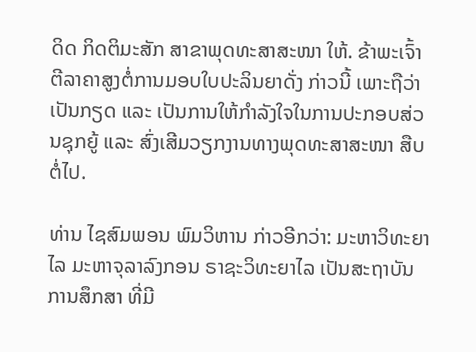ດິດ ກິດຕິມະສັກ ສາຂາພຸດທະສາສະໜາ ໃຫ້. ຂ້າພະເຈົ້າຕີລາຄາສູງຕໍ່ການມອບໃບປະລິນຍາດັ່ງ ກ່າວນີ້ ເພາະຖືວ່າເປັນກຽດ ແລະ ເປັນການໃຫ້ກໍາລັງໃຈໃນການປະກອບສ່ວນຊຸກຍູ້ ແລະ ສົ່ງເສີມວຽກງານທາງພຸດທະສາສະໜາ ສືບຕໍ່ໄປ.

ທ່ານ ໄຊສົມພອນ ພົມວິຫານ ກ່າວອີກວ່າ: ມະຫາວິທະຍາໄລ ມະຫາຈຸລາລົງກອນ ຣາຊະວິທະຍາໄລ ເປັນສະຖາບັນການສຶກສາ ທີ່ມີ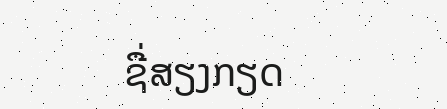ຊື່ສຽງກຽດ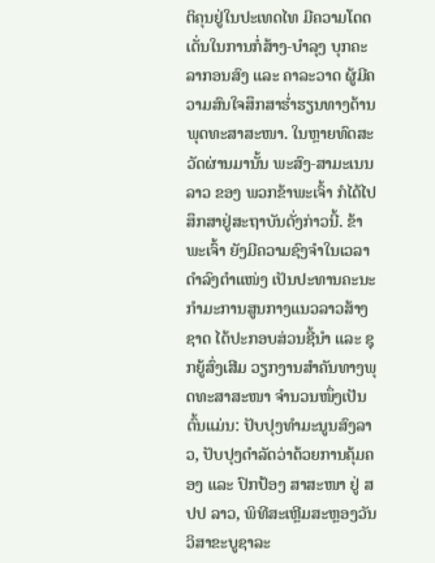ຕິຄຸນຢູ່ໃນປະເທດໄທ ມີຄວາມໂດດເດັ່ນໃນການກໍ່ສ້າງ-ບໍາລຸງ ບຸກຄະລາກອນສົງ ແລະ ຄາລະວາດ ຜູ້ມີຄວາມສົນໃຈສຶກສາຮໍ່າຮຽນທາງດ້ານພຸດທະສາສະໜາ. ໃນຫຼາຍທົດສະວັດຜ່ານມານັ້ນ ພະສົງ-ສາມະເນນລາວ ຂອງ ພວກຂ້າພະເຈົ້າ ກໍໄດ້ໄປສຶກສາຢູ່ສະຖາບັນດັ່ງກ່າວນີ້. ຂ້າພະເຈົ້າ ຍັງມີຄວາມຊົງຈໍາໃນເວລາດໍາລົງຕໍາແໜ່ງ ເປັນປະທານຄະນະກໍາມະການສູນກາງແນວລາວສ້າງຊາດ ໄດ້ປະກອບສ່ວນຊີ້ນໍາ ແລະ ຊຸກຍູ້ສົ່ງເສີມ ວຽກງານສໍາຄັນທາງພຸດທະສາສະໜາ ຈໍານວນໜຶ່ງເປັນຕົ້ນແມ່ນ: ປັບປຸງທໍາມະນູນສົງລາວ, ປັບປຸງດໍາລັດວ່າດ້ວຍການຄຸ້ມຄອງ ແລະ ປົກປ້ອງ ສາສະໜາ ຢູ່ ສປປ ລາວ, ພິທີສະເຫຼີມສະຫຼອງວັນວິສາຂະບູຊາລະ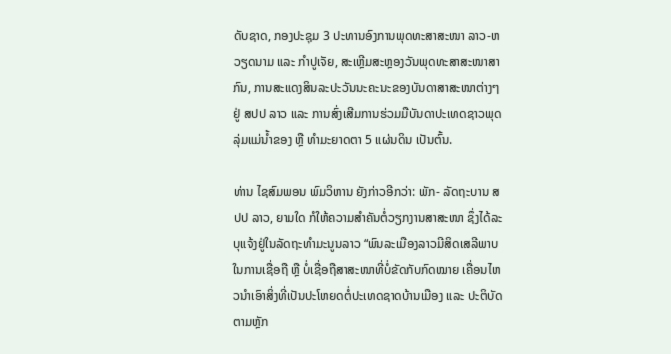ດັບຊາດ, ກອງປະຊຸມ 3 ປະທານອົງການພຸດທະສາສະໜາ ລາວ-ຫວຽດນາມ ແລະ ກໍາປູເຈັຍ, ສະເຫຼີມສະຫຼອງວັນພຸດທະສາສະໜາສາກົນ, ການສະແດງສິນລະປະວັນນະຄະນະຂອງບັນດາສາສະໜາຕ່າງໆ ຢູ່ ສປປ ລາວ ແລະ ການສົ່ງເສີມການຮ່ວມມືບັນດາປະເທດຊາວພຸດລຸ່ມແມ່ນໍ້າຂອງ ຫຼື ທໍາມະຍາດຕາ 5 ແຜ່ນດິນ ເປັນຕົ້ນ.

ທ່ານ ໄຊສົມພອນ ພົມວິຫານ ຍັງກ່າວອີກວ່າ: ພັກ- ລັດຖະບານ ສປປ ລາວ, ຍາມໃດ ກໍໃຫ້ຄວາມສໍາຄັນຕໍ່ວຽກງານສາສະໜາ ຊຶ່ງໄດ້ລະບຸແຈ້ງຢູ່ໃນລັດຖະທໍາມະນູນລາວ “ພົນລະເມືອງລາວມີສິດເສລີພາບໃນການເຊື່ອຖື ຫຼື ບໍ່ເຊື່ອຖືສາສະໜາທີ່ບໍ່ຂັດກັບກົດໝາຍ ເຄື່ອນໄຫວນໍາເອົາສິ່ງທີ່ເປັນປະໂຫຍດຕໍ່ປະເທດຊາດບ້ານເມືອງ ແລະ ປະຕິບັດຕາມຫຼັກ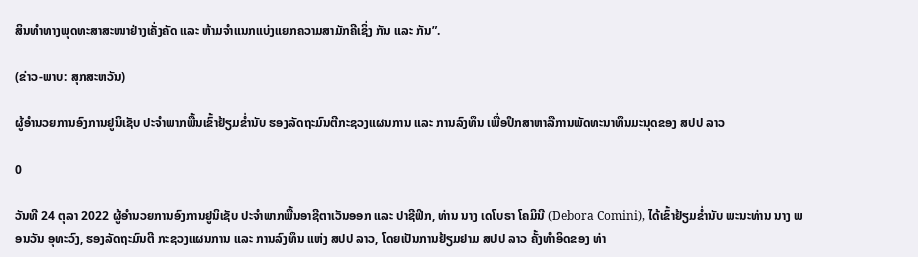ສິນທໍາທາງພຸດທະສາສະໜາຢ່າງເຄັ່ງຄັດ ແລະ ຫ້າມຈໍາແນກແບ່ງແຍກຄວາມສາມັກຄີເຊິ່ງ ກັນ ແລະ ກັນ”.

(ຂ່າວ-ພາບ: ສຸກສະຫວັນ)

ຜູ້ອໍານວຍການອົງການຢູນິເຊັບ ປະຈໍາພາກພື້ນເຂົ້າຢ້ຽມຂໍ່ານັບ ຮອງລັດຖະມົນຕີກະຊວງແຜນການ ແລະ ການລົງທຶນ ເພື່ອປຶກສາຫາລືການພັດທະນາທຶນມະນຸດຂອງ ສປປ ລາວ

0

ວັນທີ 24 ຕຸລາ 2022 ຜູ້ອໍານວຍການອົງການຢູນິເຊັບ ປະຈໍາພາກພື້ນອາຊີຕາເວັນອອກ ແລະ ປາຊີຟິກ, ທ່ານ ນາງ ເດໂບຣາ ໂຄມິນີ (Debora Comini), ໄດ້ເຂົ້າຢ້ຽມຂໍ່ານັບ ພະນະທ່ານ ນາງ ພອນວັນ ອຸທະວົງ, ຮອງລັດຖະມົນຕີ ກະຊວງແຜນການ ແລະ ການລົງທຶນ ແຫ່ງ ສປປ ລາວ, ໂດຍເປັນການຢ້ຽມຢາມ ສປປ ລາວ ຄັ້ງທໍາອິດຂອງ ທ່າ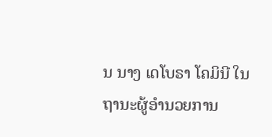ນ ນາງ ເດໂບຣາ ໂຄມິນີ ໃນຖານະຜູ້ອໍານວຍການ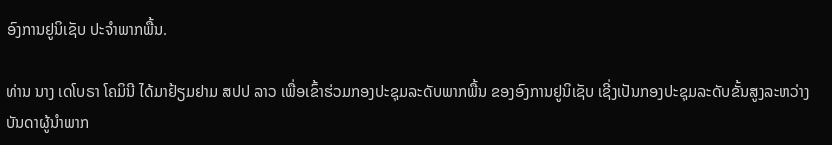ອົງການຢູນິເຊັບ ປະຈໍາພາກພື້ນ.

ທ່ານ ນາງ ເດໂບຣາ ໂຄມິນີ ໄດ້ມາຢ້ຽມຢາມ ສປປ ລາວ ເພື່ອເຂົ້າຮ່ວມກອງປະຊຸມລະດັບພາກພື້ນ ຂອງອົງການຢູນິເຊັບ ເຊີ່ງເປັນກອງປະຊຸມລະດັບຂັ້ນສູງລະຫວ່າງບັນດາຜູ້ນຳພາກ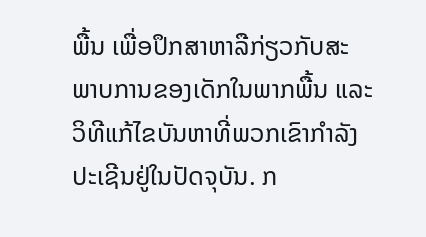ພື້ນ ເພື່ອປຶກສາຫາລືກ່ຽວກັບສະພາບການຂອງເດັກໃນພາກພື້ນ ແລະ ວິທີແກ້ໄຂບັນຫາທີ່ພວກເຂົາກຳລັງປະເຊີນຢູ່ໃນປັດຈຸບັນ. ກ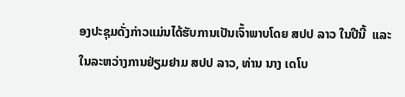ອງປະຊຸມດັ່ງກ່າວແມ່ນໄດ້ຮັບການເປັນເຈົ້າພາບໂດຍ ສປປ ລາວ ໃນປີນີ້  ແລະ ໃນລະຫວ່າງການຢ່ຽມຢາມ ສປປ ລາວ, ທ່ານ ນາງ ເດໂບ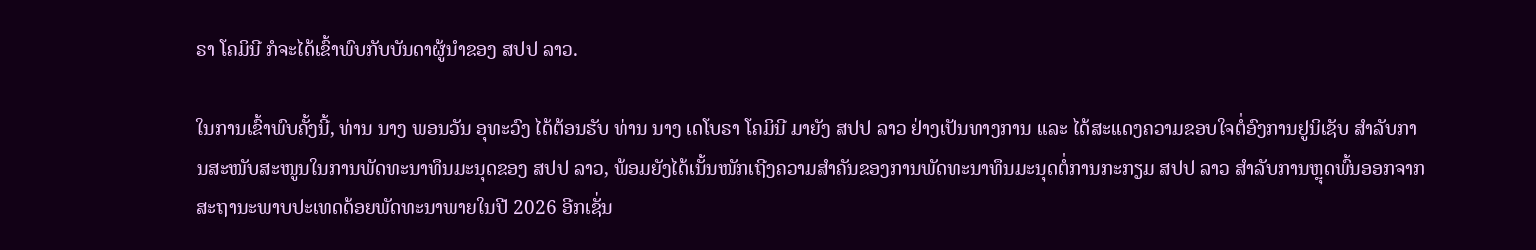ຣາ ໂຄມິນີ ກໍຈະໄດ້ເຂົ້າພົບກັບບັນດາຜູ້ນຳຂອງ ສປປ ລາວ.

ໃນການເຂົ້າພົບຄັ້ງນີ້, ທ່ານ ນາງ ພອນວັນ ອຸທະວົງ ໄດ້ຕ້ອນຮັບ ທ່ານ ນາງ ເດໂບຣາ ໂຄມິນີ ມາຍັງ ສປປ ລາວ ຢ່າງເປັນທາງການ ເເລະ ໄດ້ສະເເດງຄວາມຂອບໃຈຕໍ່ອົງການຢູນິເຊັບ ສຳລັບການສະໜັບສະໜູນໃນການພັດທະນາທຶນມະນຸດຂອງ ສປປ ລາວ, ພ້ອມຍັງໄດ້ເນັ້ນໜັກເຖີງຄວາມສໍາຄັນຂອງການພັດທະນາທຶນມະນຸດຕໍ່ການກະກຽມ ສປປ ລາວ ສຳລັບການຫຼຸດພົ້ນອອກຈາກສະຖານະພາບປະເທດດ້ອຍພັດທະນາພາຍໃນປີ 2026 ອີກເຊັ່ນ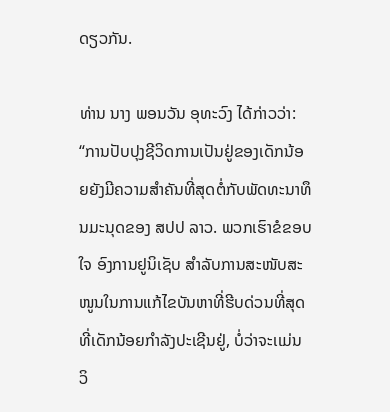ດຽວກັນ.

ທ່ານ ນາງ ພອນວັນ ອຸທະວົງ ໄດ້ກ່າວວ່າ: “ການປັບປຸງຊີວິດການເປັນຢູ່ຂອງເດັກນ້ອຍຍັງມີຄວາມສຳຄັນທີ່ສຸດຕໍ່ກັບພັດທະນາທຶນມະນຸດຂອງ ສປປ ລາວ. ພວກເຮົາຂໍຂອບໃຈ ອົງການຢູນິເຊັບ ສໍາລັບການສະໜັບສະໜູນໃນການແກ້ໄຂບັນຫາທີ່ຮີບດ່ວນທີ່ສຸດທີ່ເດັກນ້ອຍກຳລັງປະເຊີນຢູ່, ບໍ່ວ່າຈະເເມ່ນ ວິ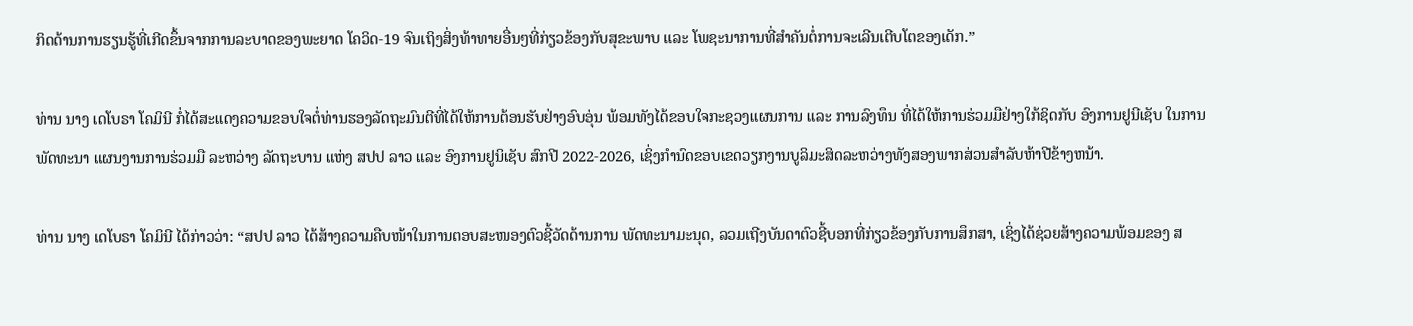ກິດດ້ານການຮຽນຮູ້ທີ່ເກີດຂຶ້ນຈາກການລະບາດຂອງພະຍາດ ໂຄວິດ-19 ຈົນເຖິງສິ່ງທ້າທາຍອື່ນໆທີ່ກ່ຽວຂ້ອງກັບສຸຂະພາບ ແລະ ໂພຊະນາການທີ່ສຳຄັນຕໍ່ການຈະເລີນເຕີບໂຕຂອງເດັກ.”

ທ່ານ ນາງ ເດໂບຣາ ໂຄມິນີ ກໍ່ໄດ້ສະແດງຄວາມຂອບໃຈຕໍ່ທ່ານຮອງລັດຖະມົນຕີທີ່ໄດ້ໃຫ້ການຕ້ອນຮັບຢ່າງອົບອຸ່ນ ພ້ອມທັງໄດ້ຂອບໃຈກະຊວງແຜນການ ແລະ ການລົງທຶນ ທີ່ໄດ້ໃຫ້ການຮ່ວມມືຢ່າງໃກ້ຊິດກັບ ອົງການຢູນີເຊັບ ໃນການພັດທະນາ ແຜນງານການຮ່ວມມື ລະຫວ່າງ ລັດຖະບານ ແຫ່ງ ສປປ ລາວ ແລະ ອົງການຢູນິເຊັບ ສົກປີ 2022-2026, ເຊິ່ງກໍານົດຂອບເຂດວຽກງານບູລິມະສິດລະຫວ່າງທັງສອງພາກສ່ວນສໍາລັບຫ້າປີຂ້າງຫນ້າ.

ທ່ານ ນາງ ເດໂບຣາ ໂຄມິນີ ໄດ້ກ່າວວ່າ: “ສປປ ລາວ ໄດ້ສ້າງຄວາມຄືບໜ້າໃນການຕອບສະໜອງຕົວຊີ້ວັດດ້ານການ ພັດທະນາມະນຸດ, ລວມເຖີງບັນດາຕົວຊີ້ບອກທີ່ກ່ຽວຂ້ອງກັບການສຶກສາ, ເຊິ່ງໄດ້ຊ່ວຍສ້າງຄວາມພ້ອມຂອງ ສ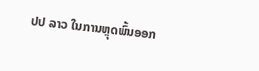ປປ ລາວ ໃນການຫຼຸດພົ້ນອອກ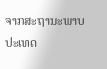ຈາກສະຖານະພາບປະເທດ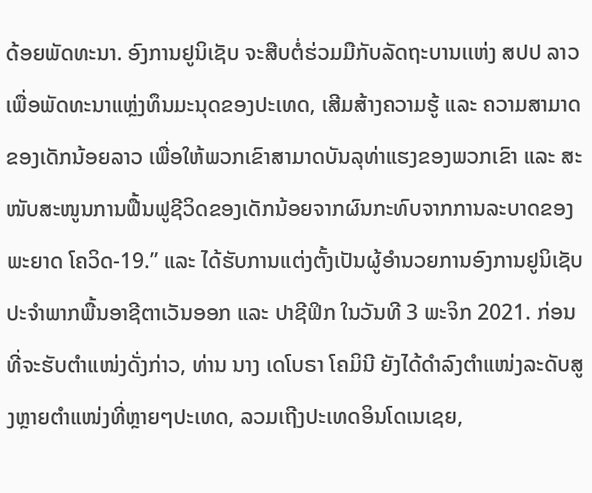ດ້ອຍພັດທະນາ. ອົງການຢູນິເຊັບ ຈະສືບຕໍ່ຮ່ວມມືກັບລັດຖະບານເເຫ່ງ ສປປ ລາວ ເພື່ອພັດທະນາແຫຼ່ງທຶນມະນຸດຂອງປະເທດ, ເສີມສ້າງຄວາມຮູ້ ແລະ ຄວາມສາມາດຂອງເດັກນ້ອຍລາວ ເພື່ອໃຫ້ພວກເຂົາສາມາດບັນລຸທ່າແຮງຂອງພວກເຂົາ ແລະ ສະໜັບສະໜູນການຟື້ນຟູຊີວິດຂອງເດັກນ້ອຍຈາກຜົນກະທົບຈາກການລະບາດຂອງພະຍາດ ໂຄວິດ-19.” ແລະ ໄດ້ຮັບການແຕ່ງຕັ້ງເປັນຜູ້ອໍານວຍການອົງການຢູນິເຊັບ ປະຈໍາພາກພື້ນອາຊີຕາເວັນອອກ ແລະ ປາຊີຟິກ ໃນວັນທີ 3 ພະຈິກ 2021. ກ່ອນທີ່ຈະຮັບຕຳແໜ່ງດັ່ງກ່າວ, ທ່ານ ນາງ ເດໂບຣາ ໂຄມິນີ ຍັງໄດ້ດຳລົງຕຳແໜ່ງລະດັບສູງຫຼາຍຕຳແໜ່ງທີ່ຫຼາຍໆປະເທດ, ລວມເຖີງປະເທດອິນໂດເນເຊຍ,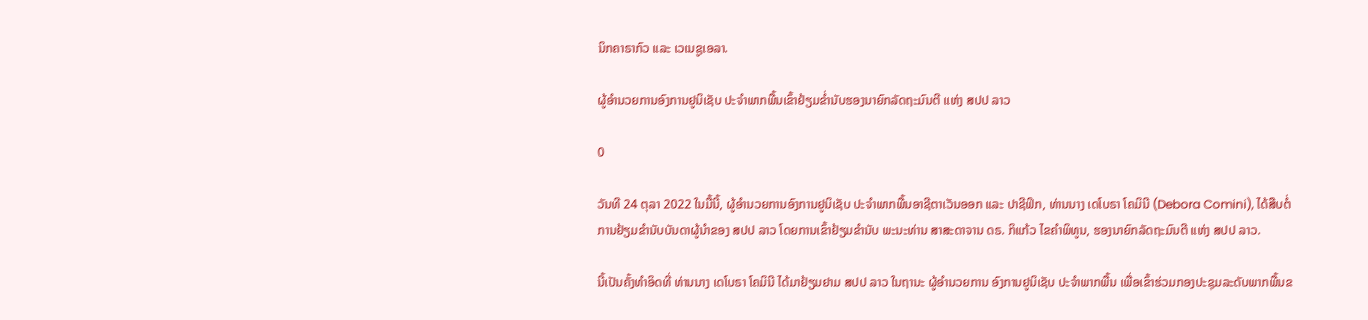ນິກຄາຣາກົວ ແລະ ເວເນຊູເອລາ.

ຜູ້ອໍານວຍການອົງການຢູນິເຊັບ ປະຈໍາພາກພື້ນເຂົ້າຢ້ຽມຂ່ຳນັບຮອງນາຍົກລັດຖະມົນຕີ ເເຫ່ງ ສປປ ລາວ

0

ວັນທີ 24 ຕຸລາ 2022 ໃນມື້ນີ້, ຜູ້ອໍານວຍການອົງການຢູນິເຊັບ ປະຈໍາພາກພື້ນອາຊີຕາເວັນອອກ ແລະ ປາຊີຟິກ, ທ່ານນາງ ເດໂບຣາ ໂຄມິນີ (Debora Comini), ໄດ້ສືບຕໍ່ການຢ້ຽມຂໍານັບບັນດາຜູ້ນໍາຂອງ ສປປ ລາວ ໂດຍການເຂົ້າຢ້ຽມຂໍານັບ ພະນະທ່ານ ສາສະດາຈານ ດຣ. ກິແກ້ວ ໄຂຄໍາພິທູນ, ຮອງນາຍົກລັດຖະມົນຕີ ແຫ່ງ ສປປ ລາວ.

ນີ້ເປັນຄັ້ງທຳອິດທີ່ ທ່ານນາງ ເດໂບຣາ ໂຄມິນີ ໄດ້ມາຢ້ຽມຢາມ ສປປ ລາວ ໃນຖານະ ຜູ້ອໍານວຍການ ອົງການຢູນິເຊັບ ປະຈໍາພາກພື້ນ ເພື່ອເຂົ້າຮ່ວມກອງປະຊຸມລະດັບພາກພື້ນຂ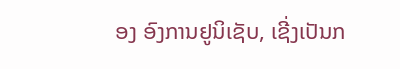ອງ ອົງການຢູນິເຊັບ, ເຊີ່ງເປັນກ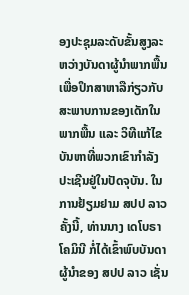ອງປະຊຸມລະດັບຂັ້ນສູງລະຫວ່າງບັນດາຜູ້ນຳພາກພື້ນ ເພື່ອປຶກສາຫາລືກ່ຽວກັບສະພາບການຂອງເດັກໃນພາກພື້ນ ແລະ ວິທີແກ້ໄຂບັນຫາທີ່ພວກເຂົາກຳລັງປະເຊີນຢູ່ໃນປັດຈຸບັນ. ໃນການຢ້ຽມຢາມ ສປປ ລາວ ຄັ້ງນີ້, ທ່ານນາງ ເດໂບຣາ ໂຄມິນີ ກໍ່ໄດ້ເຂົ້າພົບບັນດາຜູ້ນຳຂອງ ສປປ ລາວ ເຊັ່ນ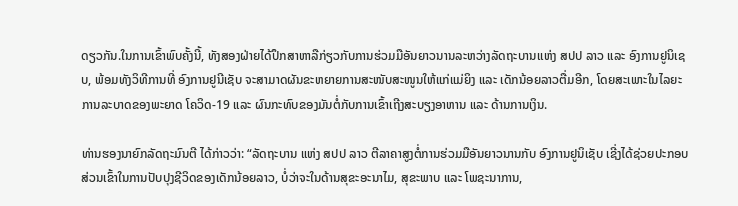ດຽວກັນ.ໃນການເຂົ້າພົບຄັ້ງນີ້, ທັງສອງຝ່າຍໄດ້ປຶກສາຫາລືກ່ຽວກັບການຮ່ວມມືອັນຍາວນານລະຫວ່າງລັດຖະບານເເຫ່ງ ສປປ ລາວ ແລະ ອົງການຢູນິເຊບ, ພ້ອມທັງວິທີການທີ່ ອົງການຢູນີເຊັບ ຈະສາມາດຜັນຂະຫຍາຍການສະໜັບສະໜູນໃຫ້ເເກ່ແມ່ຍິງ ແລະ ເດັກນ້ອຍລາວຕື່ມອີກ, ໂດຍສະເພາະໃນໄລຍະການລະບາດຂອງພະຍາດ ໂຄວິດ-19 ແລະ ຜົນກະທົບຂອງມັນຕໍ່ກັບການເຂົ້າເຖີງສະບຽງອາຫານ ແລະ ດ້ານການເງິນ.

ທ່ານຮອງນາຍົກລັດຖະມົນຕີ ໄດ້ກ່າວວ່າ: “ລັດຖະບານ ແຫ່ງ ສປປ ລາວ ຕີລາຄາສູງຕໍ່ການຮ່ວມມືອັນຍາວນານກັບ ອົງການຢູນິເຊັບ ເຊີ່ງໄດ້ຊ່ວຍປະກອບສ່ວນເຂົ້າໃນການປັບປຸງຊີວິດຂອງເດັກນ້ອຍລາວ, ບໍ່ວ່າຈະໃນດ້ານສຸຂະອະນາໄມ, ສຸຂະພາບ ແລະ ໂພຊະນາການ,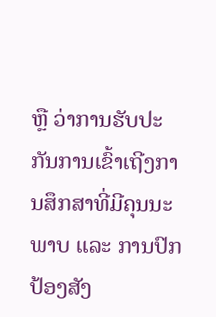ຫຼື ວ່າການຮັບປະກັນການເຂົ້າເຖີງການສຶກສາທີ່ມີຄຸນນະພາບ ແລະ ການປົກປ້ອງສັງ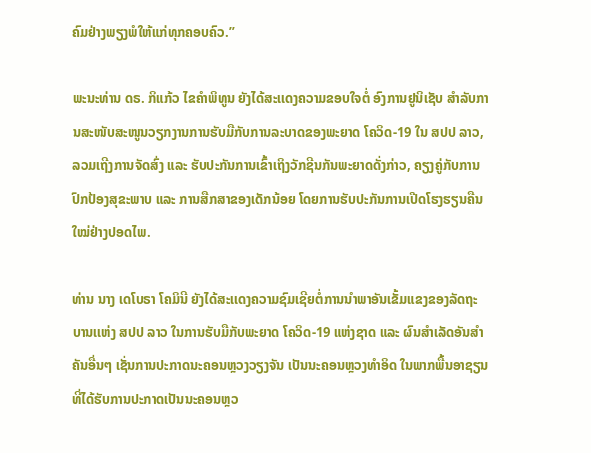ຄົມຢ່າງພຽງພໍໃຫ້ແກ່ທຸກຄອບຄົວ.”

ພະນະທ່ານ ດຣ. ກິແກ້ວ ໄຂຄໍາພິທູນ ຍັງໄດ້ສະເເດງຄວາມຂອບໃຈຕໍ່ ອົງການຢູນິເຊັບ ສຳລັບການສະໜັບສະໜູນວຽກງານການຮັບມືກັບການລະບາດຂອງພະຍາດ ໂຄວິດ-19 ໃນ ສປປ ລາວ, ລວມເຖີງການຈັດສົ່ງ ແລະ ຮັບປະກັນການເຂົ້າເຖິງວັກຊີນກັນພະຍາດດັ່ງກ່າວ, ຄຽງຄູ່ກັບການປົກປ້ອງສຸຂະພາບ ແລະ ການສືກສາຂອງເດັກນ້ອຍ ໂດຍການຮັບປະກັນການເປີດໂຮງຮຽນຄືນ  ໃໝ່ຢ່າງປອດໄພ.

ທ່ານ ນາງ ເດໂບຣາ ໂຄມິນີ ຍັງໄດ້ສະເເດງຄວາມຊົມເຊີຍຕໍ່ການນຳພາອັນເຂັ້ມແຂງຂອງລັດຖະບານເເຫ່ງ ສປປ ລາວ ໃນການຮັບມືກັບພະຍາດ ໂຄວິດ-19 ແຫ່ງຊາດ ແລະ ຜົນສຳເລັດອັນສຳຄັນອື່ນໆ ເຊັ່ນການປະກາດນະຄອນຫຼວງວຽງຈັນ ເປັນນະຄອນຫຼວງທຳອິດ ໃນພາກພື້ນອາຊຽນທີ່ໄດ້ຮັບການປະກາດເປັນນະຄອນຫຼວ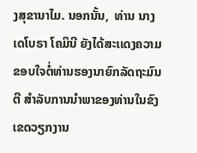ງສຸຂານາໄມ. ນອກນັ້ນ,  ທ່ານ ນາງ ເດໂບຣາ ໂຄມິນີ ຍັງໄດ້ສະເເດງຄວາມຂອບໃຈຕໍ່ທ່ານຮອງນາຍົກລັດຖະມົນຕີ ສຳລັບການນຳພາຂອງທ່ານໃນຂົງເຂດວຽກງານ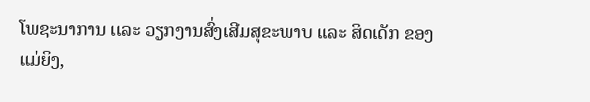ໂພຊະນາການ ເເລະ ວຽກງານສົ່ງເສີມສຸຂະພາບ ແລະ ສິດເດັກ ຂອງ ແມ່ຍິງ,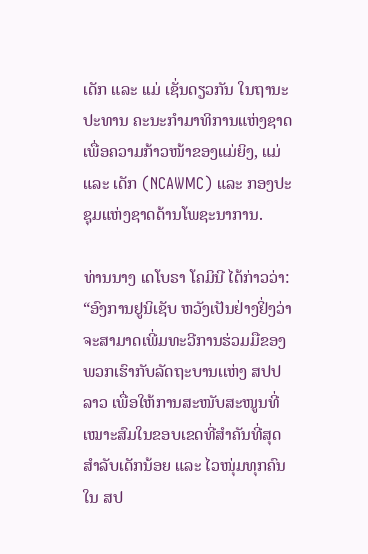ເດັກ ແລະ ເເມ່ ເຊັ່ນດຽວກັນ ໃນຖານະປະທານ ຄະນະກໍາມາທິການແຫ່ງຊາດ ເພື່ອຄວາມກ້າວໜ້າຂອງແມ່ຍິງ, ແມ່ ແລະ ເດັກ (NCAWMC) ແລະ ກອງປະຊຸມແຫ່ງຊາດດ້ານໂພຊະນາການ.

ທ່ານນາງ ເດໂບຣາ ໂຄມິນີ ໄດ້ກ່າວວ່າ: “ອົງການຢູນິເຊັບ ຫວັງເປັນຢ່າງຢິ່ງວ່າ ຈະສາມາດເພີ່ມທະວີການຮ່ວມມືຂອງພວກເຮົາກັບລັດຖະບານເເຫ່ງ ສປປ ລາວ ເພື່ອໃຫ້ການສະໜັບສະໜູນທີ່ເໝາະສົມໃນຂອບເຂດທີ່ສຳຄັນທີ່ສຸດສຳລັບເດັກນ້ອຍ ແລະ ໄວໜຸ່ມທຸກຄົນໃນ ສປ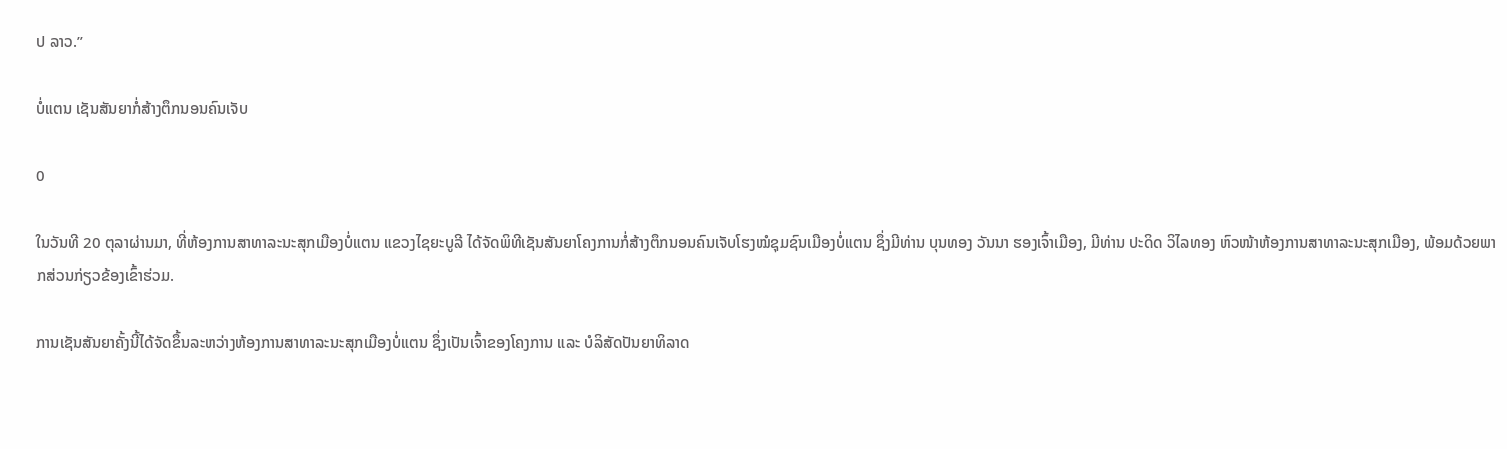ປ ລາວ.”

ບໍ່ແຕນ ເຊັນສັນຍາກໍ່ສ້າງຕຶກນອນຄົນເຈັບ

0

ໃນວັນທີ 20 ຕຸລາຜ່ານມາ, ທີ່ຫ້ອງການສາທາລະນະສຸກເມືອງບໍ່ແຕນ ແຂວງໄຊຍະບູລີ ໄດ້ຈັດພິທີເຊັນສັນຍາໂຄງການກໍ່ສ້າງຕຶກນອນຄົນເຈັບໂຮງໝໍຊຸມຊົນເມືອງບໍ່ແຕນ ຊຶ່ງມີທ່ານ ບຸນທອງ ວັນນາ ຮອງເຈົ້າເມືອງ, ມີທ່ານ ປະດິດ ວິໄລທອງ ຫົວໜ້າຫ້ອງການສາທາລະນະສຸກເມືອງ, ພ້ອມດ້ວຍພາກສ່ວນກ່ຽວຂ້ອງເຂົ້າຮ່ວມ.

ການເຊັນສັນຍາຄັ້ງນີ້ໄດ້ຈັດຂຶ້ນລະຫວ່າງຫ້ອງການສາທາລະນະສຸກເມືອງບໍ່ແຕນ ຊຶ່ງເປັນເຈົ້າຂອງໂຄງການ ແລະ ບໍລິສັດປັນຍາທິລາດ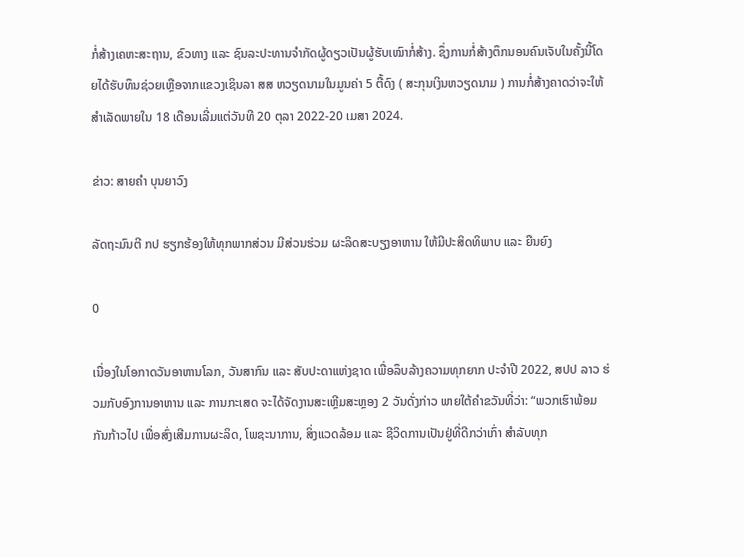ກໍ່ສ້າງເຄຫະສະຖານ, ຂົວທາງ ແລະ ຊົນລະປະທານຈໍາກັດຜູ້ດຽວເປັນຜູ້ຮັບເໝົາກໍ່ສ້າງ. ຊຶ່ງການກໍ່ສ້າງຕຶກນອນຄົນເຈັບໃນຄັ້ງນີ້ໂດຍໄດ້ຮັບທຶນຊ່ວຍເຫຼືອຈາກແຂວງເຊິນລາ ສສ ຫວຽດນາມໃນມູນຄ່າ 5 ຕື້ດົງ ( ສະກຸນເງິນຫວຽດນາມ ) ການກໍ່ສ້າງຄາດວ່າຈະໃຫ້ສຳເລັດພາຍໃນ 18 ເດືອນເລີ່ມແຕ່ວັນທີ 20 ຕຸລາ 2022-20 ເມສາ 2024.

ຂ່າວ: ສາຍຄໍາ ບຸນຍາວົງ

ລັດຖະມົນຕີ ກປ ຮຽກຮ້ອງໃຫ້ທຸກພາກສ່ວນ ມີສ່ວນຮ່ວມ ຜະລິດສະບຽງອາຫານ ໃຫ້ມີປະສິດທິພາບ ແລະ ຍືນຍົງ

0

ເນື່ອງໃນໂອກາດວັນອາຫານໂລກ, ວັນສາກົນ ແລະ ສັບປະດາແຫ່ງຊາດ ເພື່ອລຶບລ້າງຄວາມທຸກຍາກ ປະຈໍາປີ 2022, ສປປ ລາວ ຮ່ວມກັບອົງການອາຫານ ແລະ ການກະເສດ ຈະໄດ້ຈັດງານສະເຫຼີມສະຫຼອງ 2 ວັນດັ່ງກ່າວ ພາຍໃຕ້ຄໍາຂວັນທີ່ວ່າ: “ພວກເຮົາພ້ອມກັນກ້າວໄປ ເພື່ອສົ່ງເສີມການຜະລິດ, ໂພຊະນາການ, ສິ່ງແວດລ້ອມ ແລະ ຊີວິດການເປັນຢູ່ທີ່ດີກວ່າເກົ່າ ສໍາລັບທຸກ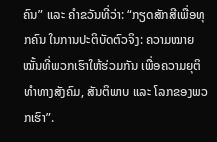ຄົນ” ແລະ ຄໍາຂວັນທີ່ວ່າ: “ກຽດສັກສີເພື່ອທຸກຄົນ ໃນການປະຕິບັດຕົວຈິງ: ຄວາມໝາຍໝັ້ນທີ່ພວກເຮົາໃຫ້ຮ່ວມກັນ ເພື່ອຄວາມຍຸຕິທໍາທາງສັງຄົມ, ສັນຕິພາບ ແລະ ໂລກຂອງພວກເຮົາ”.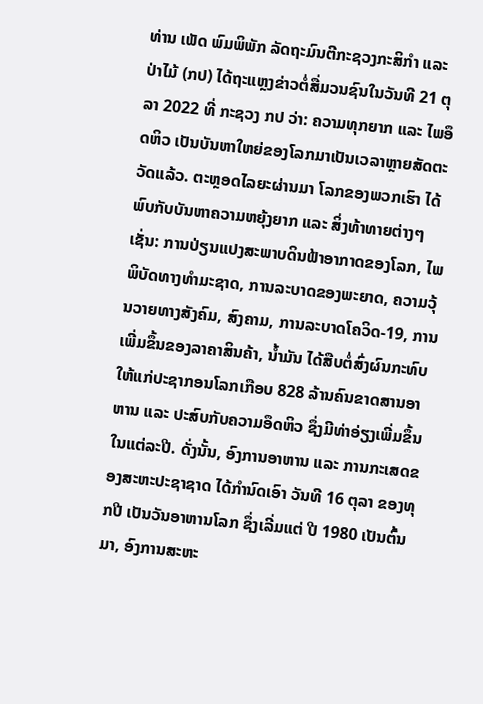ທ່ານ ເພັດ ພົມພິພັກ ລັດຖະມົນຕີກະຊວງກະສິກໍາ ແລະ ປ່າໄມ້ (ກປ) ໄດ້ຖະແຫຼງຂ່າວຕໍ່ສື່ມວນຊົນໃນວັນທີ 21 ຕຸລາ 2022 ທີ່ ກະຊວງ ກປ ວ່າ: ຄວາມທຸກຍາກ ແລະ ໄພອຶດຫິວ ເປັນບັນຫາໃຫຍ່ຂອງໂລກມາເປັນເວລາຫຼາຍສັດຕະວັດແລ້ວ. ຕະຫຼອດໄລຍະຜ່ານມາ ໂລກຂອງພວກເຮົາ ໄດ້ພົບກັບບັນຫາຄວາມຫຍຸ້ງຍາກ ແລະ ສິ່ງທ້າທາຍຕ່າງໆ ເຊັ່ນ: ການປ່ຽນແປງສະພາບດິນຟ້າອາກາດຂອງໂລກ, ໄພພິບັດທາງທໍາມະຊາດ, ການລະບາດຂອງພະຍາດ, ຄວາມວຸ້ນວາຍທາງສັງຄົມ, ສົງຄາມ, ການລະບາດໂຄວິດ-19, ການເພີ່ມຂຶ້ນຂອງລາຄາສິນຄ້າ, ນໍ້າມັນ ໄດ້ສືບຕໍ່ສົ່ງຜົນກະທົບໃຫ້ແກ່ປະຊາກອນໂລກເກືອບ 828 ລ້ານຄົນຂາດສານອາຫານ ແລະ ປະສົບກັບຄວາມອຶດຫິວ ຊຶ່ງມີທ່າອ່ຽງເພີ່ມຂຶ້ນໃນແຕ່ລະປີ. ດັ່ງນັ້ນ, ອົງການອາຫານ ແລະ ການກະເສດຂອງສະຫະປະຊາຊາດ ໄດ້ກຳນົດເອົາ ວັນທີ 16 ຕຸລາ ຂອງທຸກປີ ເປັນວັນອາຫານໂລກ ຊຶ່ງເລີ່ມແຕ່ ປີ 1980 ເປັນຕົ້ນມາ, ອົງການສະຫະ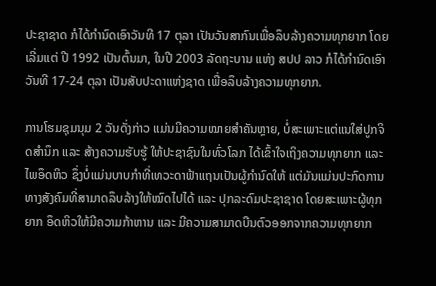ປະຊາຊາດ ກໍໄດ້ກຳນົດເອົາວັນທີ 17 ຕຸລາ ເປັນວັນສາກົນເພື່ອລຶບລ້າງຄວາມທຸກຍາກ ໂດຍເລີ່ມແຕ່ ປີ 1992 ເປັນຕົ້ນມາ, ໃນປີ 2003 ລັດຖະບານ ແຫ່ງ ສປປ ລາວ ກໍໄດ້ກຳນົດເອົາ ວັນທີ 17-24 ຕຸລາ ເປັນສັບປະດາແຫ່ງຊາດ ເພື່ອລຶບລ້າງຄວາມທຸກຍາກ.

ການໂຮມຊຸມນຸມ 2 ວັນດັ່ງກ່າວ ແມ່ນມີຄວາມໝາຍສໍາຄັນຫຼາຍ, ບໍ່ສະເພາະແຕ່ແນໃສ່ປູກຈິດສຳນຶກ ແລະ ສ້າງຄວາມຮັບຮູ້ ໃຫ້ປະຊາຊົນໃນທົ່ວໂລກ ໄດ້ເຂົ້າໃຈເຖິງຄວາມທຸກຍາກ ແລະ ໄພອຶດຫິວ ຊຶ່ງບໍ່ແມ່ນບາບກຳທີ່ເທວະດາຟ້າແຖນເປັນຜູ້ກຳນົດໃຫ້ ແຕ່ມັນແມ່ນປະກົດການທາງສັງຄົມທີ່ສາມາດລຶບລ້າງໃຫ້ໝົດໄປໄດ້ ແລະ ປຸກລະດົມປະຊາຊາດ ໂດຍສະເພາະຜູ້ທຸກຍາກ ອຶດຫິວໃຫ້ມີຄວາມກ້າຫານ ແລະ ມີຄວາມສາມາດບືນຕົວອອກຈາກຄວາມທຸກຍາກ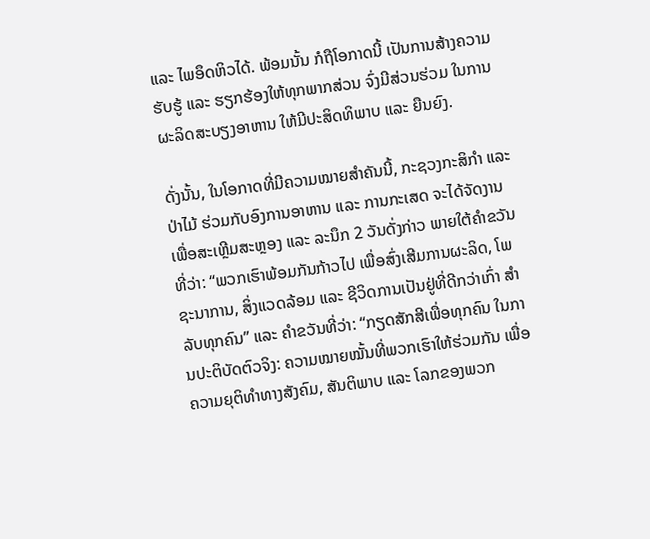ແລະ ໄພອຶດຫິວໄດ້. ພ້ອມນັ້ນ ກໍຖືໂອກາດນີ້ ເປັນການສ້າງຄວາມຮັບຮູ້ ແລະ ຮຽກຮ້ອງໃຫ້ທຸກພາກສ່ວນ ຈົ່ງມີສ່ວນຮ່ວມ ໃນການຜະລິດສະບຽງອາຫານ ໃຫ້ມີປະສິດທິພາບ ແລະ ຍືນຍົງ.

ດັ່ງນັ້ນ, ໃນໂອກາດທີ່ມີຄວາມໝາຍສໍາຄັນນີ້, ກະຊວງກະສິກໍາ ແລະ ປ່າໄມ້ ຮ່ວມກັບອົງການອາຫານ ແລະ ການກະເສດ ຈະໄດ້ຈັດງານ ເພື່ອສະເຫຼີມສະຫຼອງ ແລະ ລະນຶກ 2 ວັນດັ່ງກ່າວ ພາຍໃຕ້ຄໍາຂວັນທີ່ວ່າ: “ພວກເຮົາພ້ອມກັນກ້າວໄປ ເພື່ອສົ່ງເສີມການຜະລິດ, ໂພຊະນາການ, ສິ່ງແວດລ້ອມ ແລະ ຊີວິດການເປັນຢູ່ທີ່ດີກວ່າເກົ່າ ສໍາລັບທຸກຄົນ” ແລະ ຄໍາຂວັນທີ່ວ່າ: “ກຽດສັກສີເພື່ອທຸກຄົນ ໃນການປະຕິບັດຕົວຈິງ: ຄວາມໝາຍໝັ້ນທີ່ພວກເຮົາໃຫ້ຮ່ວມກັນ ເພື່ອຄວາມຍຸຕິທໍາທາງສັງຄົມ, ສັນຕິພາບ ແລະ ໂລກຂອງພວກ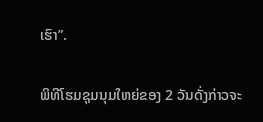ເຮົາ”.

ພິທີໂຮມຊຸມນຸມໃຫຍ່ຂອງ 2 ວັນດັ່ງກ່າວຈະ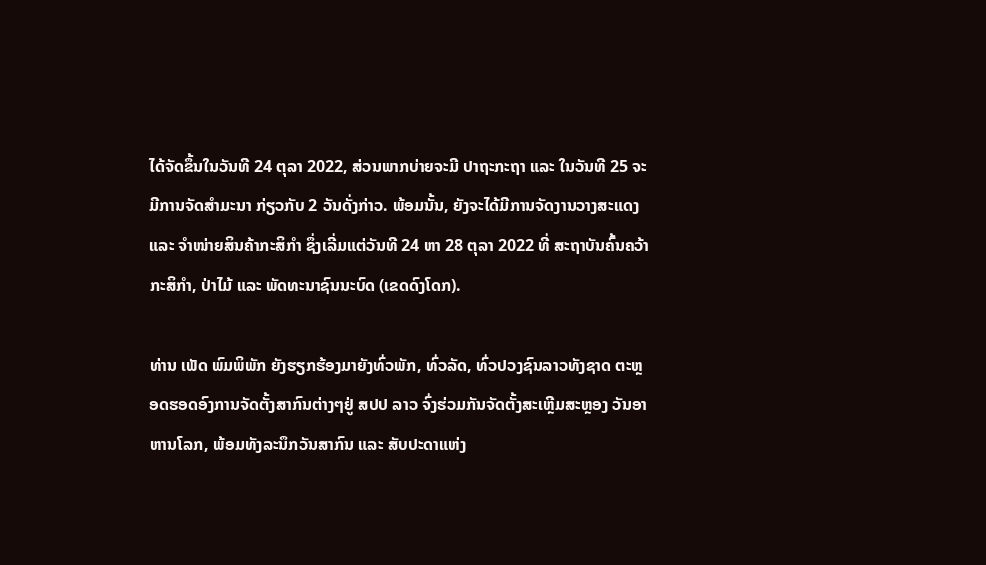ໄດ້ຈັດຂຶ້ນໃນວັນທີ 24 ຕຸລາ 2022, ສ່ວນພາກບ່າຍຈະມີ ປາຖະກະຖາ ແລະ ໃນວັນທີ 25 ຈະມີການຈັດສຳມະນາ ກ່ຽວກັບ 2 ວັນດັ່ງກ່າວ. ພ້ອມນັ້ນ, ຍັງຈະໄດ້ມີການຈັດງານວາງສະແດງ ແລະ ຈຳໜ່າຍສິນຄ້າກະສິກຳ ຊຶ່ງເລີ່ມແຕ່ວັນທີ 24 ຫາ 28 ຕຸລາ 2022 ທີ່ ສະຖາບັນຄົ້ນຄວ້າກະສິກຳ, ປ່າໄມ້ ແລະ ພັດທະນາຊົນນະບົດ (ເຂດດົງໂດກ).

ທ່ານ ເພັດ ພົມພິພັກ ຍັງຮຽກຮ້ອງມາຍັງທົ່ວພັກ, ທົ່ວລັດ, ທົ່ວປວງຊົນລາວທັງຊາດ ຕະຫຼອດຮອດອົງການຈັດຕັ້ງສາກົນຕ່າງໆຢູ່ ສປປ ລາວ ຈົ່ງຮ່ວມກັນຈັດຕັ້ງສະເຫຼີມສະຫຼອງ ວັນອາຫານໂລກ, ພ້ອມທັງລະນຶກວັນສາກົນ ແລະ ສັບປະດາແຫ່ງ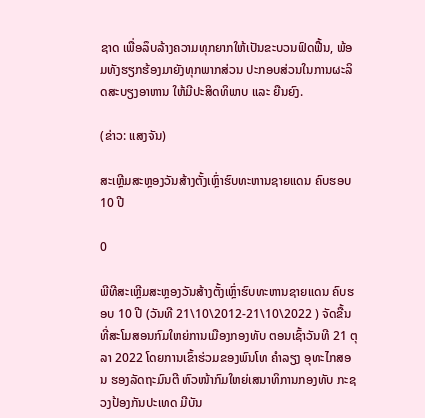ຊາດ ເພື່ອລຶບລ້າງຄວາມທຸກຍາກໃຫ້ເປັນຂະບວນຟົດຟື້ນ, ພ້ອມທັງຮຽກຮ້ອງມາຍັງທຸກພາກສ່ວນ ປະກອບສ່ວນໃນການຜະລິດສະບຽງອາຫານ ໃຫ້ມີປະສິດທິພາບ ແລະ ຍືນຍົງ.

(ຂ່າວ: ແສງຈັນ)

ສະເຫຼີມສະຫຼອງວັນສ້າງຕັ້ງເຫຼົ່າຮົບທະຫານຊາຍແດນ ຄົບຮອບ 10 ປີ

0

ພີທີສະເຫຼີມສະຫຼອງວັນສ້າງຕັ້ງເຫຼົ່າຮົບທະຫານຊາຍແດນ ຄົບຮອບ 10 ປີ (ວັນທີ 21\10\2012-21\10\2022 ) ຈັດຂື້ນທີ່ສະໂມສອນກົມໃຫຍ່ການເມືອງກອງທັບ ຕອນເຊົ້າວັນທີ 21 ຕຸລາ 2022 ໂດຍການເຂົ້າຮ່ວມຂອງພົນໂທ ຄໍາລຽງ ອຸທະໄກສອນ ຮອງລັດຖະມົນຕີ ຫົວໜ້າກົມໃຫຍ່ເສນາທິການກອງທັບ ກະຊວງປ້ອງກັນປະເທດ ມີບັນ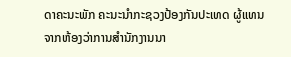ດາຄະນະພັກ ຄະນະນໍາກະຊວງປ້ອງກັນປະເທດ ຜູ້ແທນຈາກຫ້ອງວ່າການສໍານັກງານນາ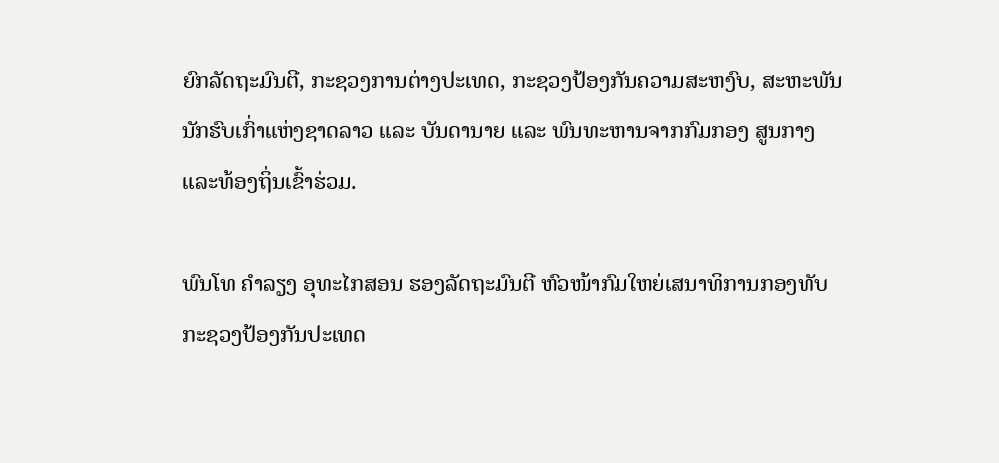ຍົກລັດຖະມົນຕີ, ກະຊວງການຕ່າງປະເທດ, ກະຊວງປ້ອງກັນຄວາມສະຫງົບ, ສະຫະພັນນັກຮົບເກົ່າແຫ່ງຊາດລາວ ແລະ ບັນດານາຍ ແລະ ພົນທະຫານຈາກກົມກອງ ສູນກາງ ແລະທ້ອງຖິ່ນເຂົ້າຮ່ວມ.

ພົນໂທ ຄໍາລຽງ ອຸທະໄກສອນ ຮອງລັດຖະມົນຕີ ຫົວໜ້າກົມໃຫຍ່ເສນາທິການກອງທັບ ກະຊວງປ້ອງກັນປະເທດ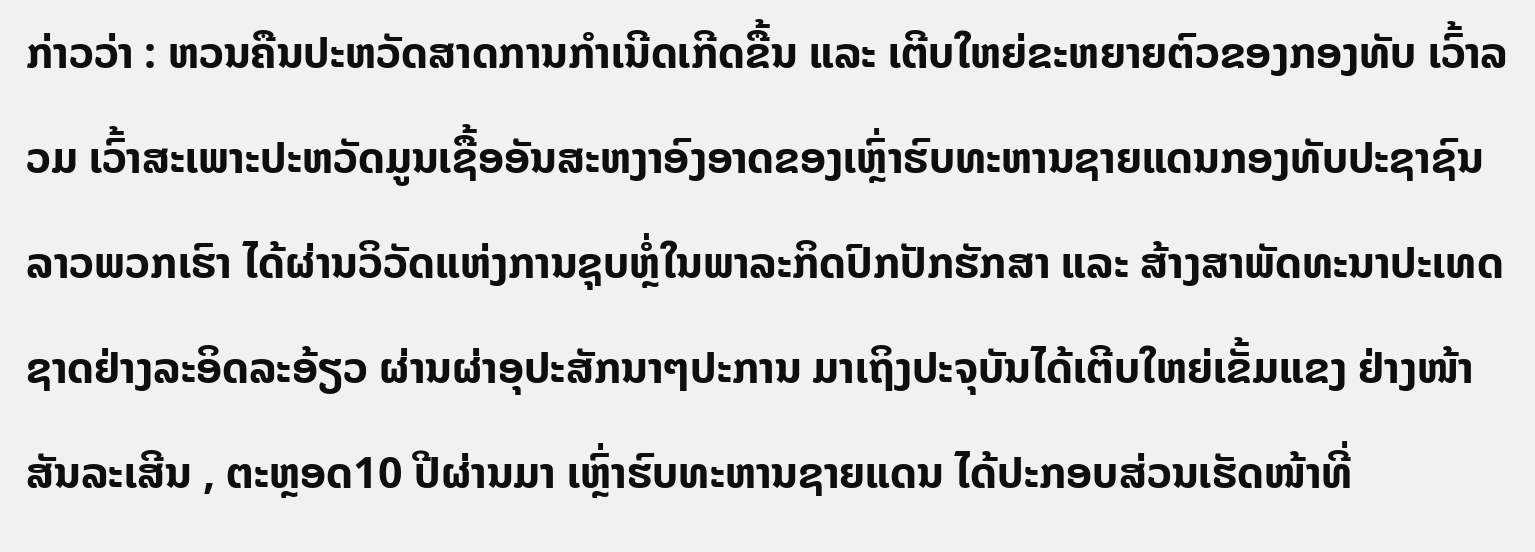ກ່າວວ່າ : ຫວນຄືນປະຫວັດສາດການກໍາເນີດເກີດຂື້ນ ແລະ ເຕີບໃຫຍ່ຂະຫຍາຍຕົວຂອງກອງທັບ ເວົ້າລວມ ເວົ້າສະເພາະປະຫວັດມູນເຊື້ອອັນສະຫງາອົງອາດຂອງເຫຼົ່າຮົບທະຫານຊາຍແດນກອງທັບປະຊາຊົນລາວພວກເຮົາ ໄດ້ຜ່ານວິວັດແຫ່ງການຊຸບຫຼໍ່ໃນພາລະກິດປົກປັກຮັກສາ ແລະ ສ້າງສາພັດທະນາປະເທດຊາດຢ່າງລະອິດລະອ້ຽວ ຜ່ານຜ່າອຸປະສັກນາໆປະການ ມາເຖິງປະຈຸບັນໄດ້ເຕີບໃຫຍ່ເຂັ້ມແຂງ ຢ່າງໜ້າສັນລະເສີນ , ຕະຫຼອດ10 ປີຜ່ານມາ ເຫຼົ່າຮົບທະຫານຊາຍແດນ ໄດ້ປະກອບສ່ວນເຮັດໜ້າທີ່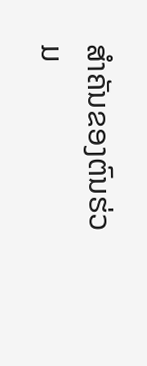ສໍາຄັນຂອງຕົນຮ່ວມ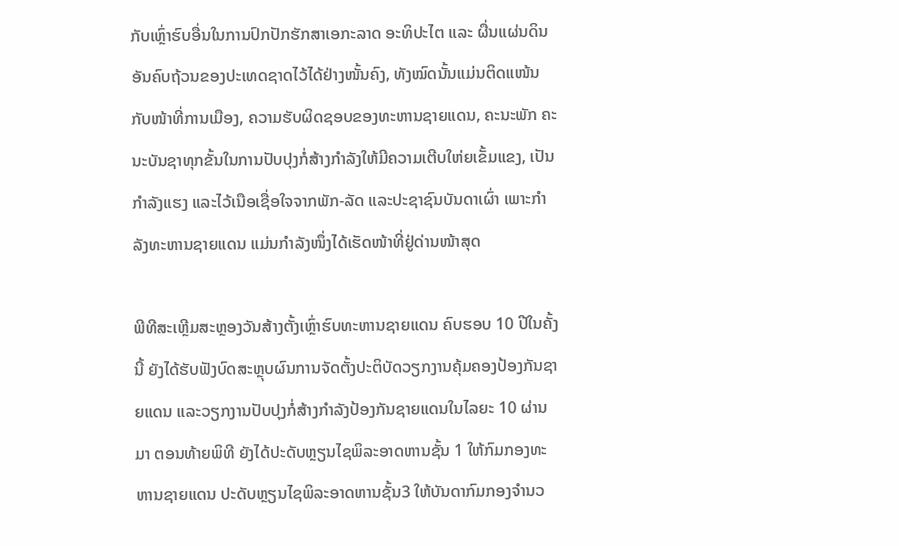ກັບເຫຼົ່າຮົບອື່ນໃນການປົກປັກຮັກສາເອກະລາດ ອະທິປະໄຕ ແລະ ຜື່ນແຜ່ນດິນອັນຄົບຖ້ວນຂອງປະເທດຊາດໄວ້ໄດ້ຢ່າງໜັ້ນຄົງ, ທັງໝົດນັ້ນແມ່ນຕິດແໜ້ນກັບໜ້າທີ່ການເມືອງ, ຄວາມຮັບຜິດຊອບຂອງທະຫານຊາຍແດນ, ຄະນະພັກ ຄະນະບັນຊາທຸກຂັ້ນໃນການປັບປຸງກໍ່ສ້າງກໍາລັງໃຫ້ມີຄວາມເຕີບໃຫ່ຍເຂັ້ມແຂງ, ເປັນກໍາລັງແຮງ ແລະໄວ້ເນືອເຊື່ອໃຈຈາກພັກ-ລັດ ແລະປະຊາຊົນບັນດາເຜົ່າ ເພາະກໍາລັງທະຫານຊາຍແດນ ແມ່ນກໍາລັງໜຶ່ງໄດ້ເຮັດໜ້າທີ່ຢູ່ດ່ານໜ້າສຸດ

ພີທີສະເຫຼີມສະຫຼອງວັນສ້າງຕັ້ງເຫຼົ່າຮົບທະຫານຊາຍແດນ ຄົບຮອບ 10 ປີໃນຄັ້ງນີ້ ຍັງໄດ້ຮັບຟັງບົດສະຫຼຸບຜົນການຈັດຕັ້ງປະຕິບັດວຽກງານຄຸ້ມຄອງປ້ອງກັນຊາຍແດນ ແລະວຽກງານປັບປຸງກໍ່ສ້າງກໍາລັງປ້ອງກັນຊາຍແດນໃນໄລຍະ 10 ຜ່ານມາ ຕອນທ້າຍພິທີ ຍັງໄດ້ປະດັບຫຼຽນໄຊພິລະອາດຫານຊັ້ນ 1 ໃຫ້ກົມກອງທະຫານຊາຍແດນ ປະດັບຫຼຽນໄຊພິລະອາດຫານຊັ້ນ3 ໃຫ້ບັນດາກົມກອງຈໍານວ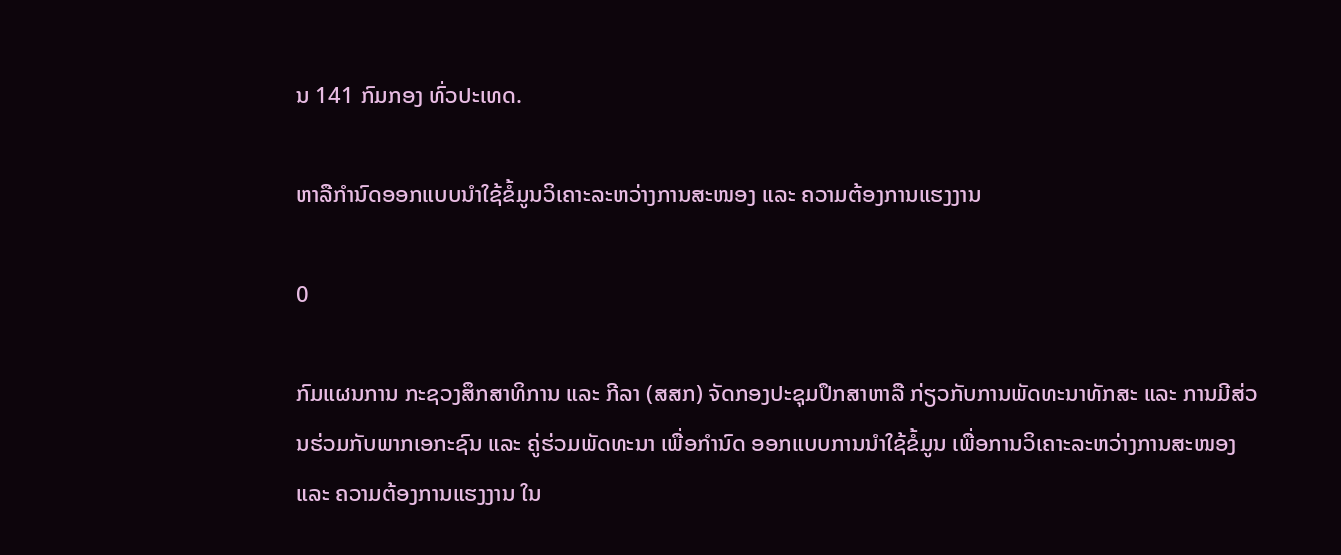ນ 141 ກົມກອງ ທົ່ວປະເທດ.

ຫາລືກໍານົດອອກແບບນໍາໃຊ້ຂໍ້ມູນວິເຄາະລະຫວ່າງການສະໜອງ ແລະ ຄວາມຕ້ອງການແຮງງານ

0

ກົມແຜນການ ກະຊວງສຶກສາທິການ ແລະ ກີລາ (ສສກ) ຈັດກອງປະຊຸມປຶກສາຫາລື ກ່ຽວກັບການພັດທະນາທັກສະ ແລະ ການມີສ່ວນຮ່ວມກັບພາກເອກະຊົນ ແລະ ຄູ່ຮ່ວມພັດທະນາ ເພື່ອກໍານົດ ອອກແບບການນໍາໃຊ້ຂໍ້ມູນ ເພື່ອການວິເຄາະລະຫວ່າງການສະໜອງ ແລະ ຄວາມຕ້ອງການແຮງງານ ໃນ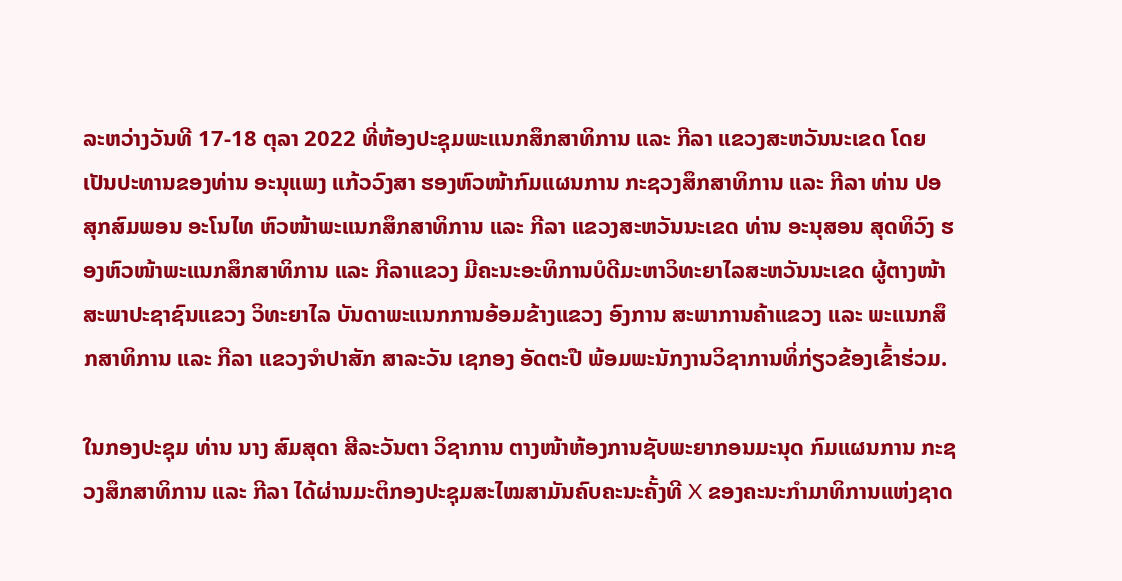ລະຫວ່າງວັນທີ 17-18 ຕຸລາ 2022 ທີ່ຫ້ອງປະຊຸມພະແນກສຶກສາທິການ ແລະ ກີລາ ແຂວງສະຫວັນນະເຂດ ໂດຍເປັນປະທານຂອງທ່ານ ອະນຸແພງ ແກ້ວວົງສາ ຮອງຫົວໜ້າກົມແຜນການ ກະຊວງສຶກສາທິການ ແລະ ກີລາ ທ່ານ ປອ ສຸກສົມພອນ ອະໂນໄທ ຫົວໜ້າພະແນກສຶກສາທິການ ແລະ ກີລາ ແຂວງສະຫວັນນະເຂດ ທ່ານ ອະນຸສອນ ສຸດທິວົງ ຮອງຫົວໜ້າພະແນກສຶກສາທິການ ແລະ ກີລາແຂວງ ມີຄະນະອະທິການບໍດີມະຫາວິທະຍາໄລສະຫວັນນະເຂດ ຜູ້ຕາງໜ້າສະພາປະຊາຊົນແຂວງ ວິທະຍາໄລ ບັນດາພະແນກການອ້ອມຂ້າງແຂວງ ອົງການ ສະພາການຄ້າແຂວງ ແລະ ພະແນກສຶກສາທິການ ແລະ ກີລາ ແຂວງຈໍາປາສັກ ສາລະວັນ ເຊກອງ ອັດຕະປື ພ້ອມພະນັກງານວິຊາການທິ່ກ່ຽວຂ້ອງເຂົ້າຮ່ວມ.

ໃນກອງປະຊຸມ ທ່ານ ນາງ ສົມສຸດາ ສີລະວັນຕາ ວິຊາການ ຕາງໜ້າຫ້ອງການຊັບພະຍາກອນມະນຸດ ກົມແຜນການ ກະຊວງສຶກສາທິການ ແລະ ກີລາ ໄດ້ຜ່ານມະຕິກອງປະຊຸມສະໄໝສາມັນຄົບຄະນະຄັ້ງທີ X ຂອງຄະນະກໍາມາທິການແຫ່ງຊາດ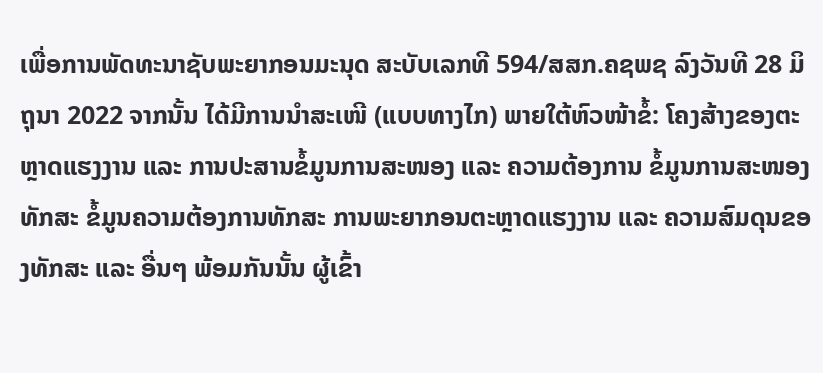ເພື່ອການພັດທະນາຊັບພະຍາກອນມະນຸດ ສະບັບເລກທີ 594/ສສກ.ຄຊພຊ ລົງວັນທີ 28 ມິຖຸນາ 2022 ຈາກນັ້ນ ໄດ້ມີການນໍາສະເໜີ (ແບບທາງໄກ) ພາຍໃຕ້ຫົວໜ້າຂໍ້: ໂຄງສ້າງຂອງຕະຫຼາດແຮງງານ ແລະ ການປະສານຂໍ້ມູນການສະໜອງ ແລະ ຄວາມຕ້ອງການ ຂໍ້ມູນການສະໜອງທັກສະ ຂໍ້ມູນຄວາມຕ້ອງການທັກສະ ການພະຍາກອນຕະຫຼາດແຮງງານ ແລະ ຄວາມສົມດຸນຂອງທັກສະ ແລະ ອື່ນໆ ພ້ອມກັນນັ້ນ ຜູ້ເຂົ້າ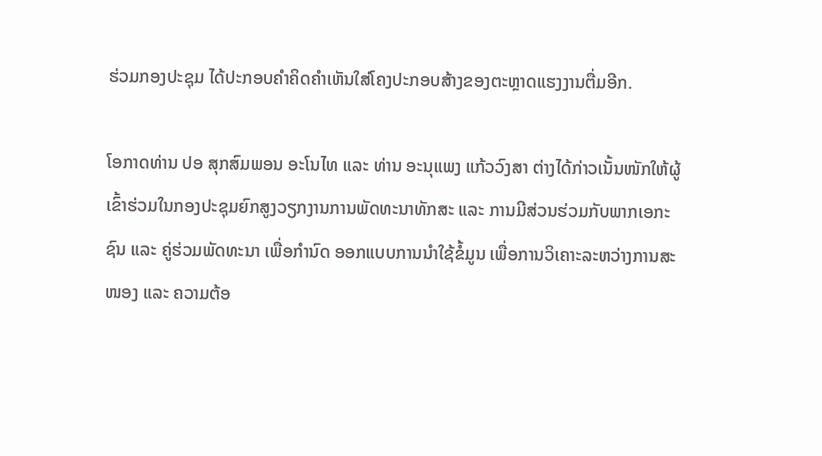ຮ່ວມກອງປະຊຸມ ໄດ້ປະກອບຄຳຄິດຄຳເຫັນໃສ່ໂຄງປະກອບສ້າງຂອງຕະຫຼາດແຮງງານຕື່ມອີກ.

ໂອກາດທ່ານ ປອ ສຸກສົມພອນ ອະໂນໄທ ແລະ ທ່ານ ອະນຸແພງ ແກ້ວວົງສາ ຕ່າງໄດ້ກ່າວເນັ້ນໜັກໃຫ້ຜູ້ເຂົ້າຮ່ວມໃນກອງປະຊຸມຍົກສູງວຽກງານການພັດທະນາທັກສະ ແລະ ການມີສ່ວນຮ່ວມກັບພາກເອກະຊົນ ແລະ ຄູ່ຮ່ວມພັດທະນາ ເພື່ອກໍານົດ ອອກແບບການນໍາໃຊ້ຂໍ້ມູນ ເພື່ອການວິເຄາະລະຫວ່າງການສະໜອງ ແລະ ຄວາມຕ້ອ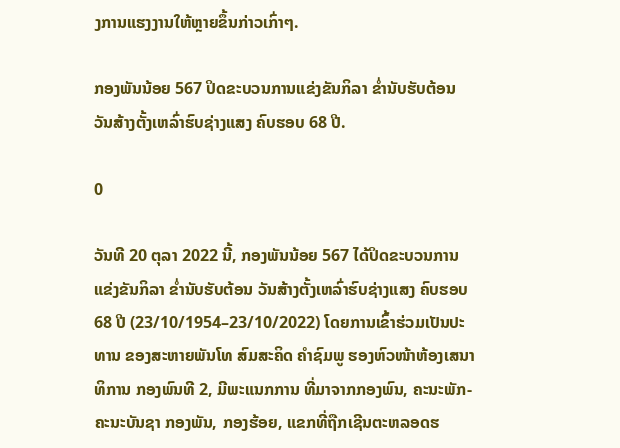ງການແຮງງານໃຫ້ຫຼາຍຂຶ້ນກ່າວເກົ່າໆ.

ກອງພັນນ້ອຍ 567 ປິດຂະບວນການແຂ່ງຂັນກິລາ ຂໍ່ານັບຮັບຕ້ອນ ວັນສ້າງຕັ້ງເຫລົ່າຮົບຊ່າງແສງ ຄົບຮອບ 68 ປີ.

0

ວັນທີ 20 ຕຸລາ 2022 ນີ້, ກອງພັນນ້ອຍ 567 ໄດ້ປິດຂະບວນການ ແຂ່ງຂັນກິລາ ຂໍ່ານັບຮັບຕ້ອນ ວັນສ້າງຕັ້ງເຫລົ່າຮົບຊ່າງແສງ ຄົບຮອບ 68 ປີ (23/10/1954–23/10/2022) ໂດຍການເຂົ້າຮ່ວມເປັນປະທານ ຂອງສະຫາຍພັນໂທ ສົມສະຄິດ ຄໍາຊົມພູ ຮອງຫົວໜ້າຫ້ອງເສນາທິການ ກອງພົນທີ 2, ມີພະແນກການ ທີ່ມາຈາກກອງພົນ, ຄະນະພັກ-ຄະນະບັນຊາ ກອງພັນ, ກອງຮ້ອຍ, ແຂກທີ່ຖືກເຊີນຕະຫລອດຮ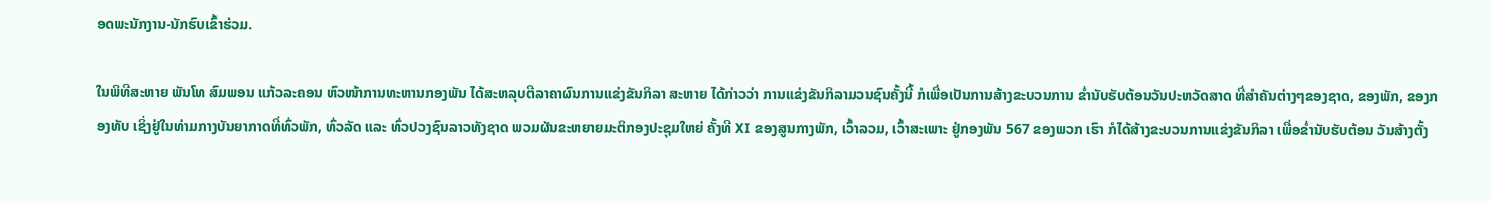ອດພະນັກງານ-ນັກຮົບເຂົ້າຮ່ວມ.

ໃນພິທີສະຫາຍ ພັນໂທ ສົມພອນ ແກ້ວລະຄອນ ຫົວໜ້າການທະຫານກອງພັນ ໄດ້ສະຫລຸບຕີລາຄາຜົນການແຂ່ງຂັນກິລາ ສະຫາຍ ໄດ້ກ່າວວ່າ ການແຂ່ງຂັນກິລາມວນຊົນຄັ້ງນີ້ ກໍເພື່ອເປັນການສ້າງຂະບວນການ ຂໍ່ານັບຮັບຕ້ອນວັນປະຫວັດສາດ ທີ່ສໍາຄັນຕ່າງໆຂອງຊາດ, ຂອງພັກ, ຂອງກອງທັບ ເຊິ່ງຢູ່ໃນທ່າມກາງບັນຍາກາດທີ່ທົ່ວພັກ, ທົ່ວລັດ ແລະ ທົ່ວປວງຊົນລາວທັງຊາດ ພວມຜັນຂະຫຍາຍມະຕິກອງປະຊຸມໃຫຍ່ ຄັ້ງທີ XI ຂອງສູນກາງພັກ, ເວົ້າລວມ, ເວົ້າສະເພາະ ຢູ່ກອງພັນ 567 ຂອງພວກ ເຮົາ ກໍໄດ້ສ້າງຂະບວນການແຂ່ງຂັນກິລາ ເພື່ອຂໍ່ານັບຮັບຕ້ອນ ວັນສ້າງຕັ້ງ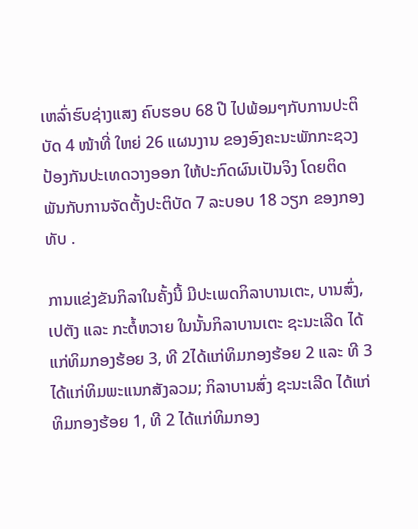ເຫລົ່າຮົບຊ່າງແສງ ຄົບຮອບ 68 ປີ ໄປພ້ອມໆກັບການປະຕິບັດ 4 ໜ້າທີ່ ໃຫຍ່ 26 ແຜນງານ ຂອງອົງຄະນະພັກກະຊວງປ້ອງກັນປະເທດວາງອອກ ໃຫ້ປະກົດຜົນເປັນຈິງ ໂດຍຕິດພັນກັບການຈັດຕັ້ງປະຕິບັດ 7 ລະບອບ 18 ວຽກ ຂອງກອງທັບ .

ການແຂ່ງຂັນກິລາໃນຄັ້ງນີ້ ມີປະເພດກິລາບານເຕະ, ບານສົ່ງ, ເປຕັງ ແລະ ກະຕໍ້ຫວາຍ ໃນນັ້ນກິລາບານເຕະ ຊະນະເລີດ ໄດ້ແກ່ທິມກອງຮ້ອຍ 3, ທີ 2ໄດ້ແກ່ທິມກອງຮ້ອຍ 2 ແລະ ທີ 3ໄດ້ແກ່ທິມພະແນກສັງລວມ; ກິລາບານສົ່ງ ຊະນະເລີດ ໄດ້ແກ່ທິມກອງຮ້ອຍ 1, ທີ 2 ໄດ້ແກ່ທິມກອງ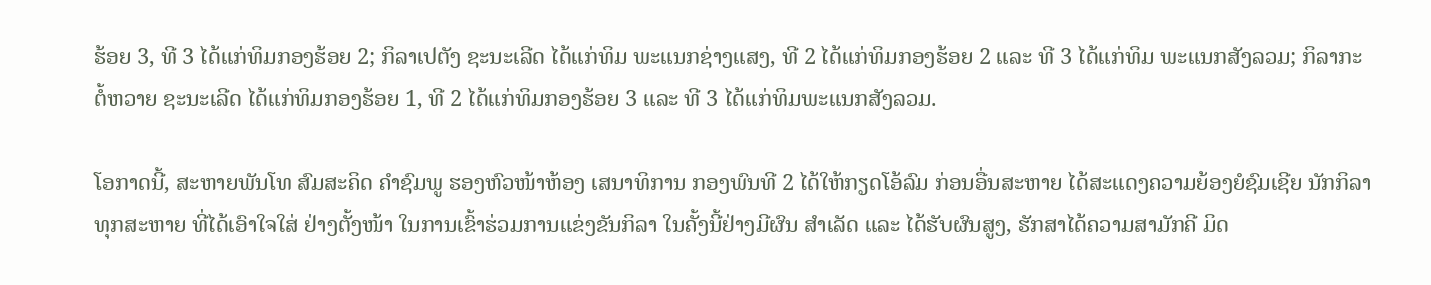ຮ້ອຍ 3, ທີ 3 ໄດ້ແກ່ທິມກອງຮ້ອຍ 2; ກິລາເປຕັງ ຊະນະເລີດ ໄດ້ແກ່ທິມ ພະແນກຊ່າງແສງ, ທີ 2 ໄດ້ແກ່ທິມກອງຮ້ອຍ 2 ແລະ ທີ 3 ໄດ້ແກ່ທິມ ພະແນກສັງລວມ; ກິລາກະຕໍ້ຫວາຍ ຊະນະເລີດ ໄດ້ແກ່ທິມກອງຮ້ອຍ 1, ທີ 2 ໄດ້ແກ່ທິມກອງຮ້ອຍ 3 ແລະ ທີ 3 ໄດ້ແກ່ທິມພະແນກສັງລວມ.

ໂອກາດນີ້, ສະຫາຍພັນໂທ ສົມສະຄິດ ຄໍາຊົມພູ ຮອງຫົວໜ້າຫ້ອງ ເສນາທິການ ກອງພົນທີ 2 ໄດ້ໃຫ້ກຽດໂອ້ລົມ ກ່ອນອື່ນສະຫາຍ ໄດ້ສະແດງຄວາມຍ້ອງຍໍຊົມເຊີຍ ນັກກິລາທຸກສະຫາຍ ທີ່ໄດ້ເອົາໃຈໃສ່ ຢ່າງຕັ້ງໜ້າ ໃນການເຂົ້າຮ່ວມການແຂ່ງຂັນກິລາ ໃນຄັ້ງນີ້ຢ່າງມີຜົນ ສໍາເລັດ ແລະ ໄດ້ຮັບຜົນສູງ, ຮັກສາໄດ້ຄວາມສາມັກຄີ ມິດ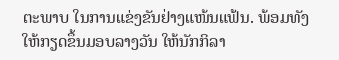ຕະພາບ ໃນການແຂ່ງຂັນຢ່າງແໜ້ນແຟ້ນ. ພ້ອມທັງໃຫ້ກຽດຂຶ້ນມອບລາງວັນ ໃຫ້ນັກກິລາ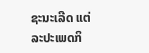ຊະນະເລີດ ແຕ່ລະປະເພດກິ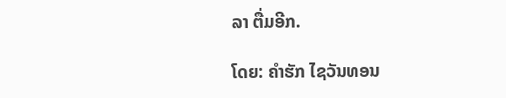ລາ ຕື່ມອີກ.

ໂດຍ: ຄໍາຮັກ ໄຊວັນທອນ